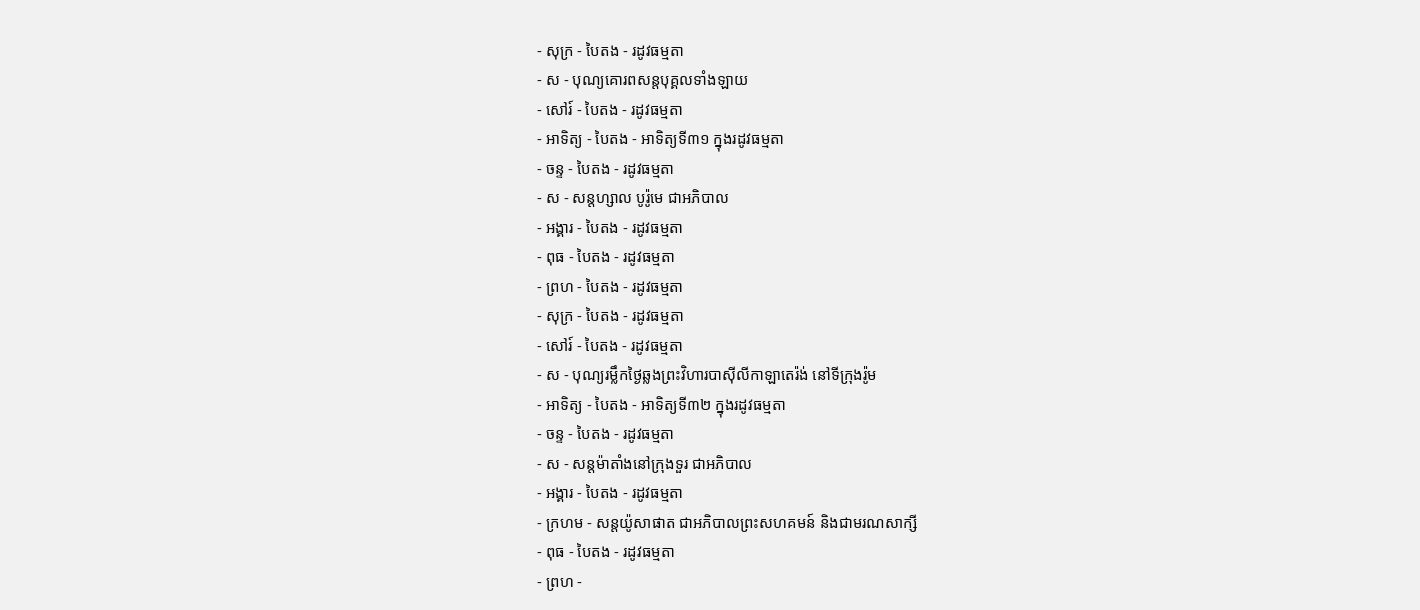- សុក្រ - បៃតង - រដូវធម្មតា
- ស - បុណ្យគោរពសន្ដបុគ្គលទាំងឡាយ
- សៅរ៍ - បៃតង - រដូវធម្មតា
- អាទិត្យ - បៃតង - អាទិត្យទី៣១ ក្នុងរដូវធម្មតា
- ចន្ទ - បៃតង - រដូវធម្មតា
- ស - សន្ដហ្សាល បូរ៉ូមេ ជាអភិបាល
- អង្គារ - បៃតង - រដូវធម្មតា
- ពុធ - បៃតង - រដូវធម្មតា
- ព្រហ - បៃតង - រដូវធម្មតា
- សុក្រ - បៃតង - រដូវធម្មតា
- សៅរ៍ - បៃតង - រដូវធម្មតា
- ស - បុណ្យរម្លឹកថ្ងៃឆ្លងព្រះវិហារបាស៊ីលីកាឡាតេរ៉ង់ នៅទីក្រុងរ៉ូម
- អាទិត្យ - បៃតង - អាទិត្យទី៣២ ក្នុងរដូវធម្មតា
- ចន្ទ - បៃតង - រដូវធម្មតា
- ស - សន្ដម៉ាតាំងនៅក្រុងទួរ ជាអភិបាល
- អង្គារ - បៃតង - រដូវធម្មតា
- ក្រហម - សន្ដយ៉ូសាផាត ជាអភិបាលព្រះសហគមន៍ និងជាមរណសាក្សី
- ពុធ - បៃតង - រដូវធម្មតា
- ព្រហ -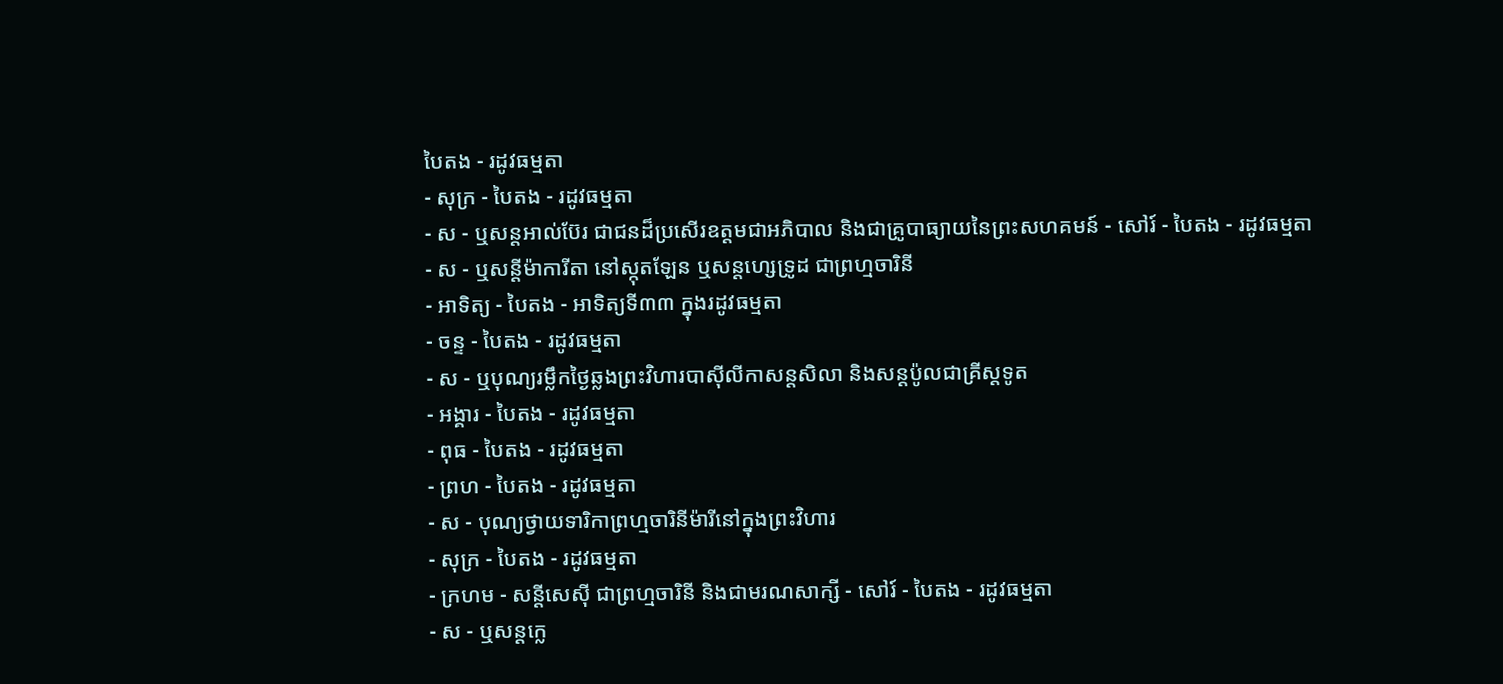បៃតង - រដូវធម្មតា
- សុក្រ - បៃតង - រដូវធម្មតា
- ស - ឬសន្ដអាល់ប៊ែរ ជាជនដ៏ប្រសើរឧត្ដមជាអភិបាល និងជាគ្រូបាធ្យាយនៃព្រះសហគមន៍ - សៅរ៍ - បៃតង - រដូវធម្មតា
- ស - ឬសន្ដីម៉ាការីតា នៅស្កុតឡែន ឬសន្ដហ្សេទ្រូដ ជាព្រហ្មចារិនី
- អាទិត្យ - បៃតង - អាទិត្យទី៣៣ ក្នុងរដូវធម្មតា
- ចន្ទ - បៃតង - រដូវធម្មតា
- ស - ឬបុណ្យរម្លឹកថ្ងៃឆ្លងព្រះវិហារបាស៊ីលីកាសន្ដសិលា និងសន្ដប៉ូលជាគ្រីស្ដទូត
- អង្គារ - បៃតង - រដូវធម្មតា
- ពុធ - បៃតង - រដូវធម្មតា
- ព្រហ - បៃតង - រដូវធម្មតា
- ស - បុណ្យថ្វាយទារិកាព្រហ្មចារិនីម៉ារីនៅក្នុងព្រះវិហារ
- សុក្រ - បៃតង - រដូវធម្មតា
- ក្រហម - សន្ដីសេស៊ី ជាព្រហ្មចារិនី និងជាមរណសាក្សី - សៅរ៍ - បៃតង - រដូវធម្មតា
- ស - ឬសន្ដក្លេ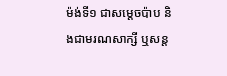ម៉ង់ទី១ ជាសម្ដេចប៉ាប និងជាមរណសាក្សី ឬសន្ដ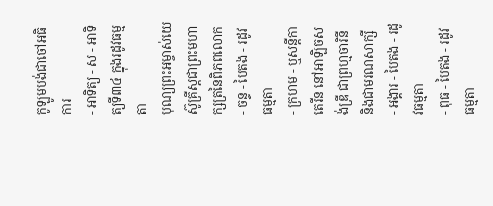កូឡូមបង់ជាចៅអធិការ
- អាទិត្យ - ស - អាទិត្យទី៣៤ ក្នុងរដូវធម្មតា
បុណ្យព្រះអម្ចាស់យេស៊ូគ្រីស្ដជាព្រះមហាក្សត្រនៃពិភពលោក - ចន្ទ - បៃតង - រដូវធម្មតា
- ក្រហម - ឬសន្ដីកាតេរីន នៅអាឡិចសង់ឌ្រី ជាព្រហ្មចារិនី និងជាមរណសាក្សី
- អង្គារ - បៃតង - រដូវធម្មតា
- ពុធ - បៃតង - រដូវធម្មតា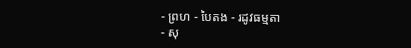- ព្រហ - បៃតង - រដូវធម្មតា
- សុ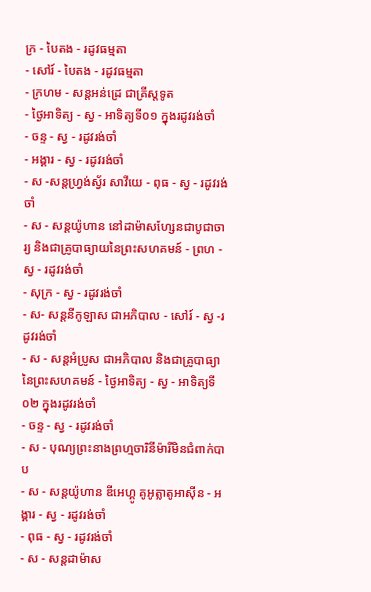ក្រ - បៃតង - រដូវធម្មតា
- សៅរ៍ - បៃតង - រដូវធម្មតា
- ក្រហម - សន្ដអន់ដ្រេ ជាគ្រីស្ដទូត
- ថ្ងៃអាទិត្យ - ស្វ - អាទិត្យទី០១ ក្នុងរដូវរង់ចាំ
- ចន្ទ - ស្វ - រដូវរង់ចាំ
- អង្គារ - ស្វ - រដូវរង់ចាំ
- ស -សន្ដហ្វ្រង់ស្វ័រ សាវីយេ - ពុធ - ស្វ - រដូវរង់ចាំ
- ស - សន្ដយ៉ូហាន នៅដាម៉ាសហ្សែនជាបូជាចារ្យ និងជាគ្រូបាធ្យាយនៃព្រះសហគមន៍ - ព្រហ - ស្វ - រដូវរង់ចាំ
- សុក្រ - ស្វ - រដូវរង់ចាំ
- ស- សន្ដនីកូឡាស ជាអភិបាល - សៅរ៍ - ស្វ -រដូវរង់ចាំ
- ស - សន្ដអំប្រូស ជាអភិបាល និងជាគ្រូបាធ្យានៃព្រះសហគមន៍ - ថ្ងៃអាទិត្យ - ស្វ - អាទិត្យទី០២ ក្នុងរដូវរង់ចាំ
- ចន្ទ - ស្វ - រដូវរង់ចាំ
- ស - បុណ្យព្រះនាងព្រហ្មចារិនីម៉ារីមិនជំពាក់បាប
- ស - សន្ដយ៉ូហាន ឌីអេហ្គូ គូអូត្លាតូអាស៊ីន - អង្គារ - ស្វ - រដូវរង់ចាំ
- ពុធ - ស្វ - រដូវរង់ចាំ
- ស - សន្ដដាម៉ាស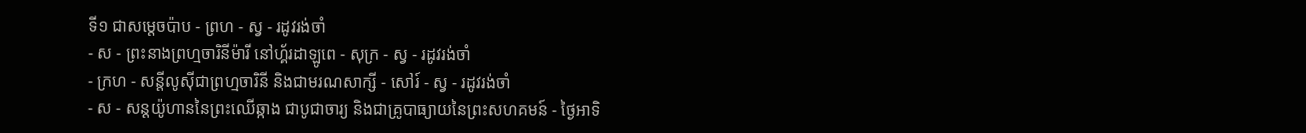ទី១ ជាសម្ដេចប៉ាប - ព្រហ - ស្វ - រដូវរង់ចាំ
- ស - ព្រះនាងព្រហ្មចារិនីម៉ារី នៅហ្គ័រដាឡូពេ - សុក្រ - ស្វ - រដូវរង់ចាំ
- ក្រហ - សន្ដីលូស៊ីជាព្រហ្មចារិនី និងជាមរណសាក្សី - សៅរ៍ - ស្វ - រដូវរង់ចាំ
- ស - សន្ដយ៉ូហាននៃព្រះឈើឆ្កាង ជាបូជាចារ្យ និងជាគ្រូបាធ្យាយនៃព្រះសហគមន៍ - ថ្ងៃអាទិ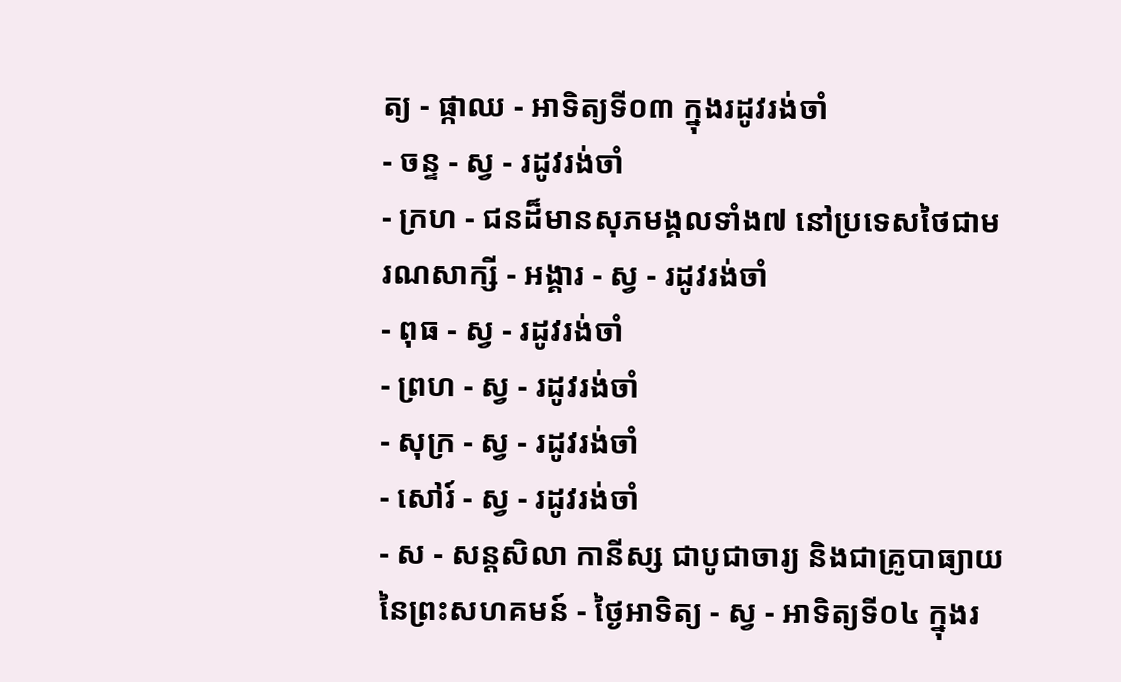ត្យ - ផ្កាឈ - អាទិត្យទី០៣ ក្នុងរដូវរង់ចាំ
- ចន្ទ - ស្វ - រដូវរង់ចាំ
- ក្រហ - ជនដ៏មានសុភមង្គលទាំង៧ នៅប្រទេសថៃជាមរណសាក្សី - អង្គារ - ស្វ - រដូវរង់ចាំ
- ពុធ - ស្វ - រដូវរង់ចាំ
- ព្រហ - ស្វ - រដូវរង់ចាំ
- សុក្រ - ស្វ - រដូវរង់ចាំ
- សៅរ៍ - ស្វ - រដូវរង់ចាំ
- ស - សន្ដសិលា កានីស្ស ជាបូជាចារ្យ និងជាគ្រូបាធ្យាយនៃព្រះសហគមន៍ - ថ្ងៃអាទិត្យ - ស្វ - អាទិត្យទី០៤ ក្នុងរ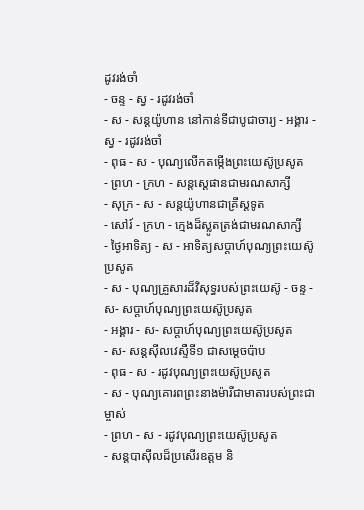ដូវរង់ចាំ
- ចន្ទ - ស្វ - រដូវរង់ចាំ
- ស - សន្ដយ៉ូហាន នៅកាន់ទីជាបូជាចារ្យ - អង្គារ - ស្វ - រដូវរង់ចាំ
- ពុធ - ស - បុណ្យលើកតម្កើងព្រះយេស៊ូប្រសូត
- ព្រហ - ក្រហ - សន្តស្តេផានជាមរណសាក្សី
- សុក្រ - ស - សន្តយ៉ូហានជាគ្រីស្តទូត
- សៅរ៍ - ក្រហ - ក្មេងដ៏ស្លូតត្រង់ជាមរណសាក្សី
- ថ្ងៃអាទិត្យ - ស - អាទិត្យសប្ដាហ៍បុណ្យព្រះយេស៊ូប្រសូត
- ស - បុណ្យគ្រួសារដ៏វិសុទ្ធរបស់ព្រះយេស៊ូ - ចន្ទ - ស- សប្ដាហ៍បុណ្យព្រះយេស៊ូប្រសូត
- អង្គារ - ស- សប្ដាហ៍បុណ្យព្រះយេស៊ូប្រសូត
- ស- សន្ដស៊ីលវេស្ទឺទី១ ជាសម្ដេចប៉ាប
- ពុធ - ស - រដូវបុណ្យព្រះយេស៊ូប្រសូត
- ស - បុណ្យគោរពព្រះនាងម៉ារីជាមាតារបស់ព្រះជាម្ចាស់
- ព្រហ - ស - រដូវបុណ្យព្រះយេស៊ូប្រសូត
- សន្ដបាស៊ីលដ៏ប្រសើរឧត្ដម និ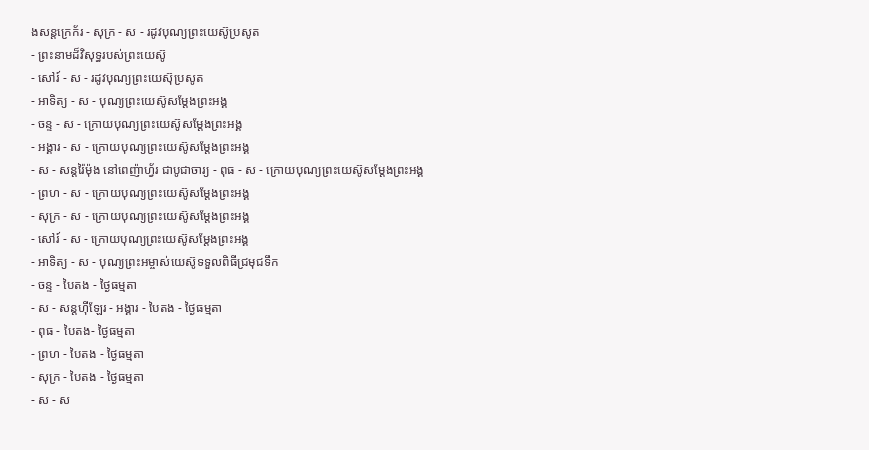ងសន្ដក្រេក័រ - សុក្រ - ស - រដូវបុណ្យព្រះយេស៊ូប្រសូត
- ព្រះនាមដ៏វិសុទ្ធរបស់ព្រះយេស៊ូ
- សៅរ៍ - ស - រដូវបុណ្យព្រះយេស៊ុប្រសូត
- អាទិត្យ - ស - បុណ្យព្រះយេស៊ូសម្ដែងព្រះអង្គ
- ចន្ទ - ស - ក្រោយបុណ្យព្រះយេស៊ូសម្ដែងព្រះអង្គ
- អង្គារ - ស - ក្រោយបុណ្យព្រះយេស៊ូសម្ដែងព្រះអង្គ
- ស - សន្ដរ៉ៃម៉ុង នៅពេញ៉ាហ្វ័រ ជាបូជាចារ្យ - ពុធ - ស - ក្រោយបុណ្យព្រះយេស៊ូសម្ដែងព្រះអង្គ
- ព្រហ - ស - ក្រោយបុណ្យព្រះយេស៊ូសម្ដែងព្រះអង្គ
- សុក្រ - ស - ក្រោយបុណ្យព្រះយេស៊ូសម្ដែងព្រះអង្គ
- សៅរ៍ - ស - ក្រោយបុណ្យព្រះយេស៊ូសម្ដែងព្រះអង្គ
- អាទិត្យ - ស - បុណ្យព្រះអម្ចាស់យេស៊ូទទួលពិធីជ្រមុជទឹក
- ចន្ទ - បៃតង - ថ្ងៃធម្មតា
- ស - សន្ដហ៊ីឡែរ - អង្គារ - បៃតង - ថ្ងៃធម្មតា
- ពុធ - បៃតង- ថ្ងៃធម្មតា
- ព្រហ - បៃតង - ថ្ងៃធម្មតា
- សុក្រ - បៃតង - ថ្ងៃធម្មតា
- ស - ស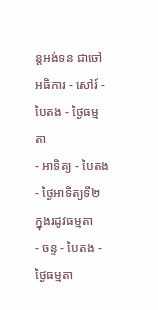ន្ដអង់ទន ជាចៅអធិការ - សៅរ៍ - បៃតង - ថ្ងៃធម្មតា
- អាទិត្យ - បៃតង - ថ្ងៃអាទិត្យទី២ ក្នុងរដូវធម្មតា
- ចន្ទ - បៃតង - ថ្ងៃធម្មតា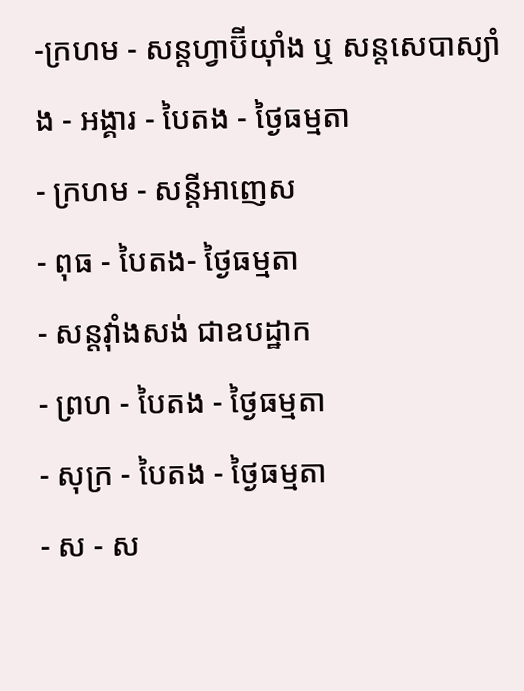-ក្រហម - សន្ដហ្វាប៊ីយ៉ាំង ឬ សន្ដសេបាស្យាំង - អង្គារ - បៃតង - ថ្ងៃធម្មតា
- ក្រហម - សន្ដីអាញេស
- ពុធ - បៃតង- ថ្ងៃធម្មតា
- សន្ដវ៉ាំងសង់ ជាឧបដ្ឋាក
- ព្រហ - បៃតង - ថ្ងៃធម្មតា
- សុក្រ - បៃតង - ថ្ងៃធម្មតា
- ស - ស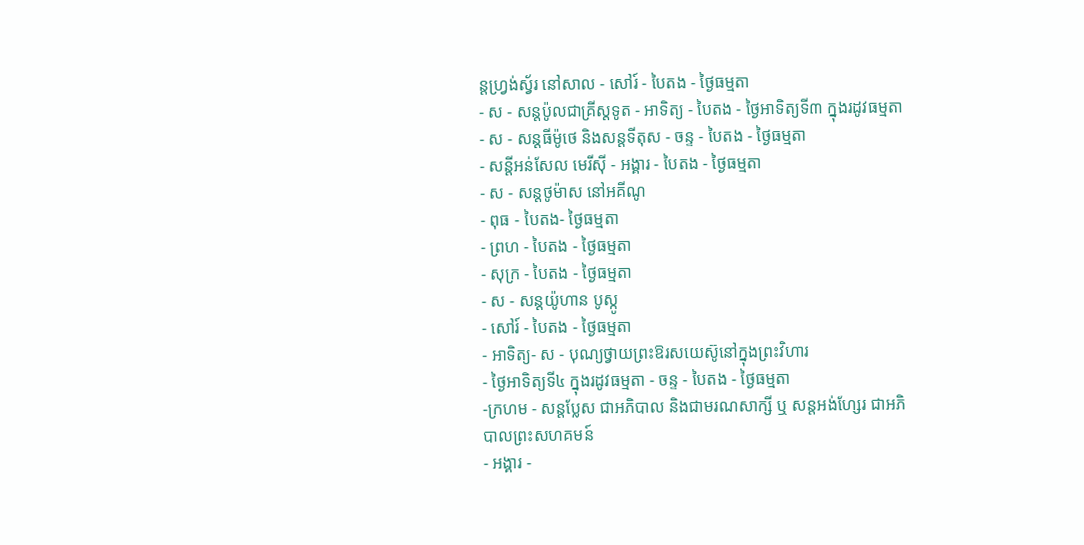ន្ដហ្វ្រង់ស្វ័រ នៅសាល - សៅរ៍ - បៃតង - ថ្ងៃធម្មតា
- ស - សន្ដប៉ូលជាគ្រីស្ដទូត - អាទិត្យ - បៃតង - ថ្ងៃអាទិត្យទី៣ ក្នុងរដូវធម្មតា
- ស - សន្ដធីម៉ូថេ និងសន្ដទីតុស - ចន្ទ - បៃតង - ថ្ងៃធម្មតា
- សន្ដីអន់សែល មេរីស៊ី - អង្គារ - បៃតង - ថ្ងៃធម្មតា
- ស - សន្ដថូម៉ាស នៅអគីណូ
- ពុធ - បៃតង- ថ្ងៃធម្មតា
- ព្រហ - បៃតង - ថ្ងៃធម្មតា
- សុក្រ - បៃតង - ថ្ងៃធម្មតា
- ស - សន្ដយ៉ូហាន បូស្កូ
- សៅរ៍ - បៃតង - ថ្ងៃធម្មតា
- អាទិត្យ- ស - បុណ្យថ្វាយព្រះឱរសយេស៊ូនៅក្នុងព្រះវិហារ
- ថ្ងៃអាទិត្យទី៤ ក្នុងរដូវធម្មតា - ចន្ទ - បៃតង - ថ្ងៃធម្មតា
-ក្រហម - សន្ដប្លែស ជាអភិបាល និងជាមរណសាក្សី ឬ សន្ដអង់ហ្សែរ ជាអភិបាលព្រះសហគមន៍
- អង្គារ -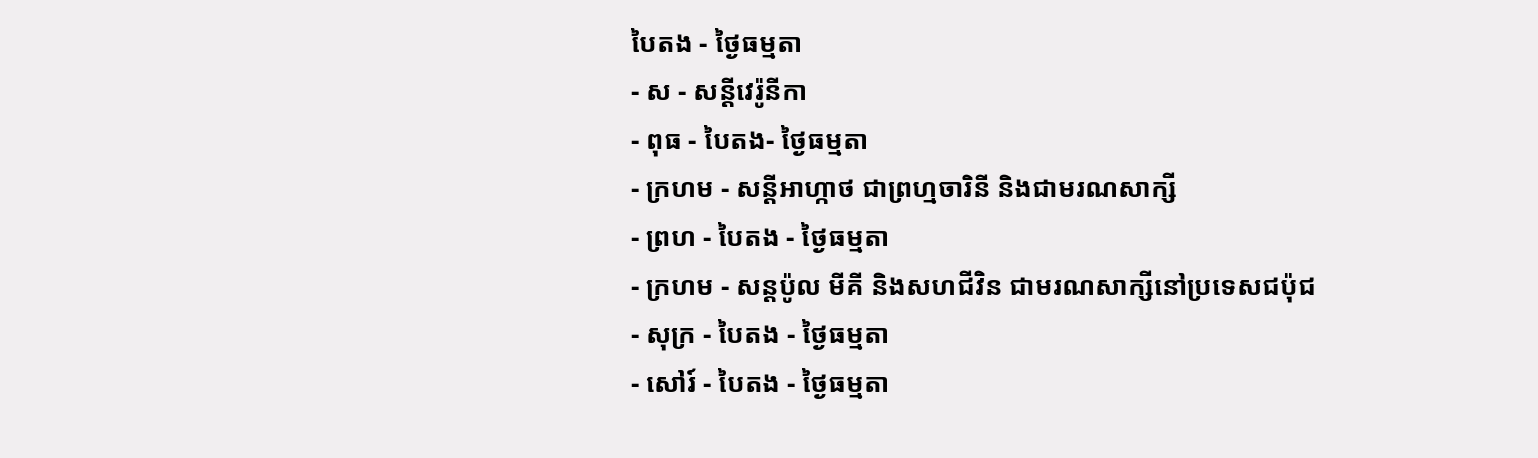បៃតង - ថ្ងៃធម្មតា
- ស - សន្ដីវេរ៉ូនីកា
- ពុធ - បៃតង- ថ្ងៃធម្មតា
- ក្រហម - សន្ដីអាហ្កាថ ជាព្រហ្មចារិនី និងជាមរណសាក្សី
- ព្រហ - បៃតង - ថ្ងៃធម្មតា
- ក្រហម - សន្ដប៉ូល មីគី និងសហជីវិន ជាមរណសាក្សីនៅប្រទេសជប៉ុជ
- សុក្រ - បៃតង - ថ្ងៃធម្មតា
- សៅរ៍ - បៃតង - ថ្ងៃធម្មតា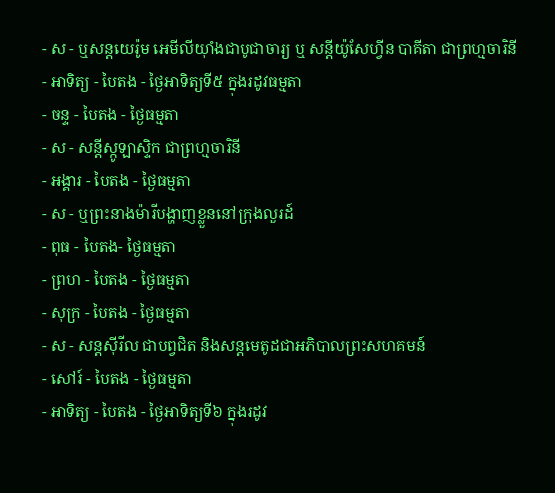- ស - ឬសន្ដយេរ៉ូម អេមីលីយ៉ាំងជាបូជាចារ្យ ឬ សន្ដីយ៉ូសែហ្វីន បាគីតា ជាព្រហ្មចារិនី
- អាទិត្យ - បៃតង - ថ្ងៃអាទិត្យទី៥ ក្នុងរដូវធម្មតា
- ចន្ទ - បៃតង - ថ្ងៃធម្មតា
- ស - សន្ដីស្កូឡាស្ទិក ជាព្រហ្មចារិនី
- អង្គារ - បៃតង - ថ្ងៃធម្មតា
- ស - ឬព្រះនាងម៉ារីបង្ហាញខ្លួននៅក្រុងលួរដ៍
- ពុធ - បៃតង- ថ្ងៃធម្មតា
- ព្រហ - បៃតង - ថ្ងៃធម្មតា
- សុក្រ - បៃតង - ថ្ងៃធម្មតា
- ស - សន្ដស៊ីរីល ជាបព្វជិត និងសន្ដមេតូដជាអភិបាលព្រះសហគមន៍
- សៅរ៍ - បៃតង - ថ្ងៃធម្មតា
- អាទិត្យ - បៃតង - ថ្ងៃអាទិត្យទី៦ ក្នុងរដូវ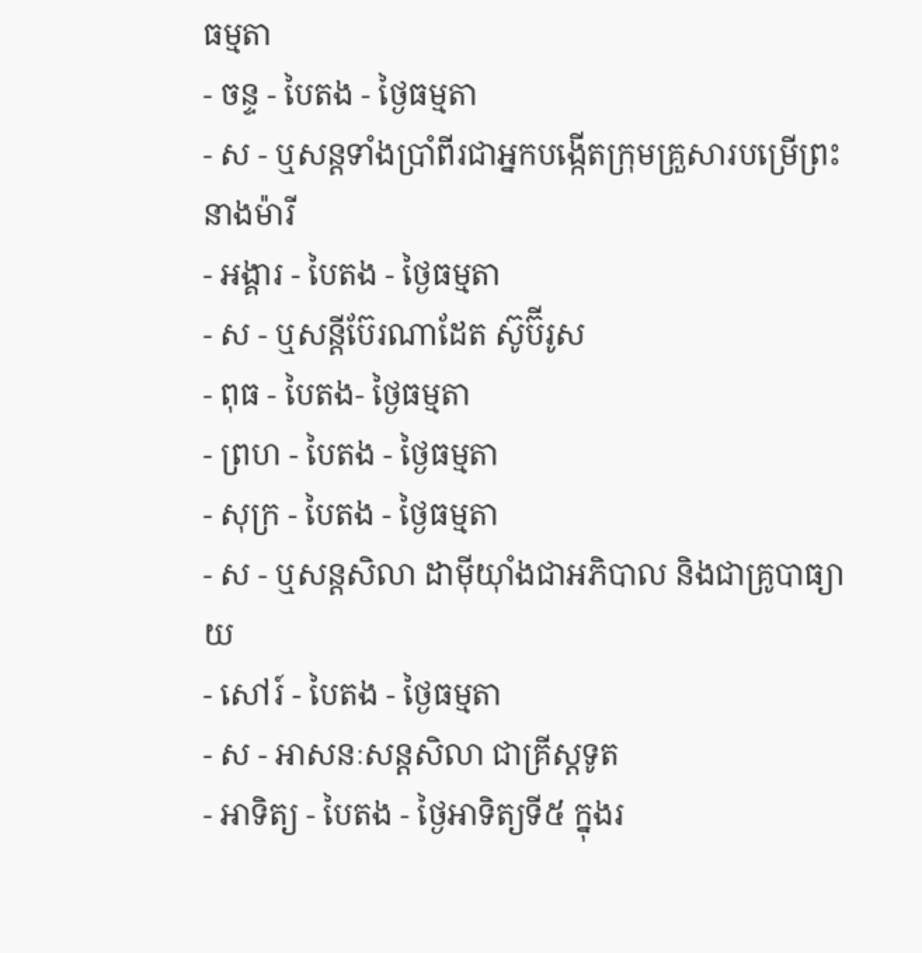ធម្មតា
- ចន្ទ - បៃតង - ថ្ងៃធម្មតា
- ស - ឬសន្ដទាំងប្រាំពីរជាអ្នកបង្កើតក្រុមគ្រួសារបម្រើព្រះនាងម៉ារី
- អង្គារ - បៃតង - ថ្ងៃធម្មតា
- ស - ឬសន្ដីប៊ែរណាដែត ស៊ូប៊ីរូស
- ពុធ - បៃតង- ថ្ងៃធម្មតា
- ព្រហ - បៃតង - ថ្ងៃធម្មតា
- សុក្រ - បៃតង - ថ្ងៃធម្មតា
- ស - ឬសន្ដសិលា ដាម៉ីយ៉ាំងជាអភិបាល និងជាគ្រូបាធ្យាយ
- សៅរ៍ - បៃតង - ថ្ងៃធម្មតា
- ស - អាសនៈសន្ដសិលា ជាគ្រីស្ដទូត
- អាទិត្យ - បៃតង - ថ្ងៃអាទិត្យទី៥ ក្នុងរ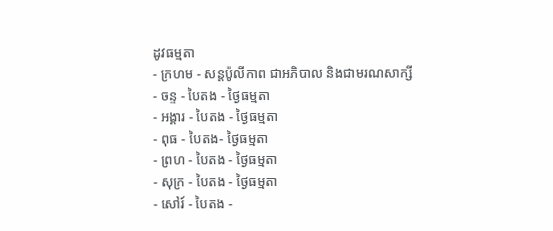ដូវធម្មតា
- ក្រហម - សន្ដប៉ូលីកាព ជាអភិបាល និងជាមរណសាក្សី
- ចន្ទ - បៃតង - ថ្ងៃធម្មតា
- អង្គារ - បៃតង - ថ្ងៃធម្មតា
- ពុធ - បៃតង- ថ្ងៃធម្មតា
- ព្រហ - បៃតង - ថ្ងៃធម្មតា
- សុក្រ - បៃតង - ថ្ងៃធម្មតា
- សៅរ៍ - បៃតង -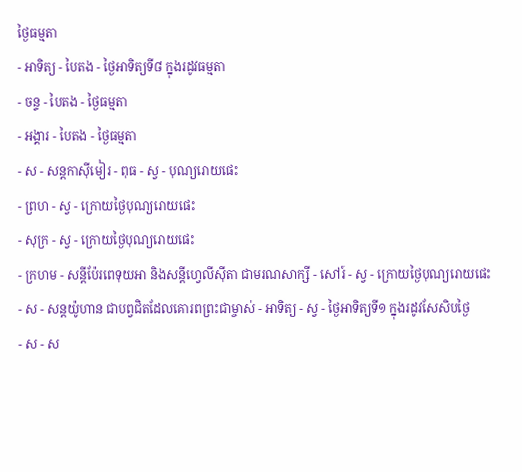ថ្ងៃធម្មតា
- អាទិត្យ - បៃតង - ថ្ងៃអាទិត្យទី៨ ក្នុងរដូវធម្មតា
- ចន្ទ - បៃតង - ថ្ងៃធម្មតា
- អង្គារ - បៃតង - ថ្ងៃធម្មតា
- ស - សន្ដកាស៊ីមៀរ - ពុធ - ស្វ - បុណ្យរោយផេះ
- ព្រហ - ស្វ - ក្រោយថ្ងៃបុណ្យរោយផេះ
- សុក្រ - ស្វ - ក្រោយថ្ងៃបុណ្យរោយផេះ
- ក្រហម - សន្ដីប៉ែរពេទុយអា និងសន្ដីហ្វេលីស៊ីតា ជាមរណសាក្សី - សៅរ៍ - ស្វ - ក្រោយថ្ងៃបុណ្យរោយផេះ
- ស - សន្ដយ៉ូហាន ជាបព្វជិតដែលគោរពព្រះជាម្ចាស់ - អាទិត្យ - ស្វ - ថ្ងៃអាទិត្យទី១ ក្នុងរដូវសែសិបថ្ងៃ
- ស - ស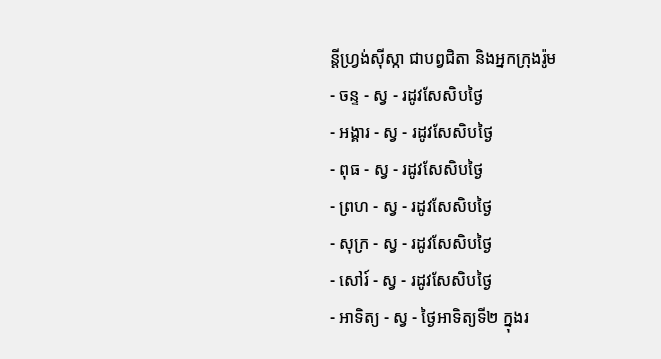ន្ដីហ្វ្រង់ស៊ីស្កា ជាបព្វជិតា និងអ្នកក្រុងរ៉ូម
- ចន្ទ - ស្វ - រដូវសែសិបថ្ងៃ
- អង្គារ - ស្វ - រដូវសែសិបថ្ងៃ
- ពុធ - ស្វ - រដូវសែសិបថ្ងៃ
- ព្រហ - ស្វ - រដូវសែសិបថ្ងៃ
- សុក្រ - ស្វ - រដូវសែសិបថ្ងៃ
- សៅរ៍ - ស្វ - រដូវសែសិបថ្ងៃ
- អាទិត្យ - ស្វ - ថ្ងៃអាទិត្យទី២ ក្នុងរ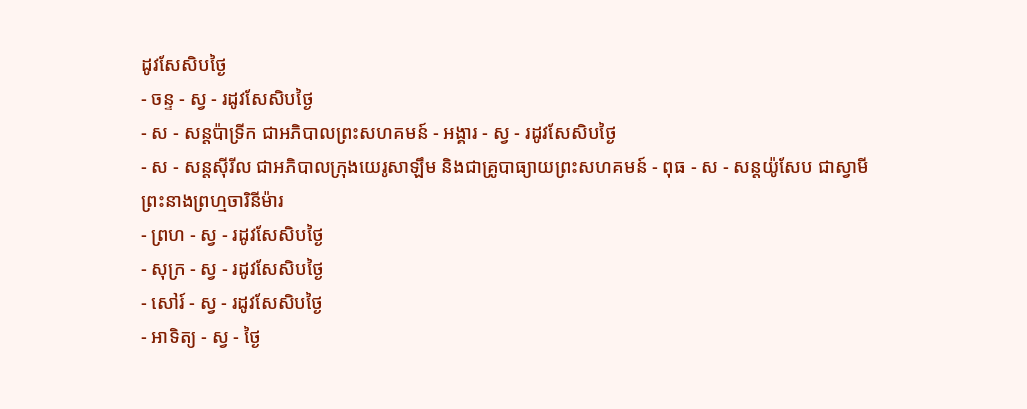ដូវសែសិបថ្ងៃ
- ចន្ទ - ស្វ - រដូវសែសិបថ្ងៃ
- ស - សន្ដប៉ាទ្រីក ជាអភិបាលព្រះសហគមន៍ - អង្គារ - ស្វ - រដូវសែសិបថ្ងៃ
- ស - សន្ដស៊ីរីល ជាអភិបាលក្រុងយេរូសាឡឹម និងជាគ្រូបាធ្យាយព្រះសហគមន៍ - ពុធ - ស - សន្ដយ៉ូសែប ជាស្វាមីព្រះនាងព្រហ្មចារិនីម៉ារ
- ព្រហ - ស្វ - រដូវសែសិបថ្ងៃ
- សុក្រ - ស្វ - រដូវសែសិបថ្ងៃ
- សៅរ៍ - ស្វ - រដូវសែសិបថ្ងៃ
- អាទិត្យ - ស្វ - ថ្ងៃ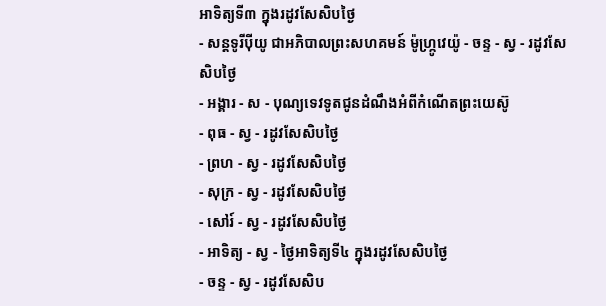អាទិត្យទី៣ ក្នុងរដូវសែសិបថ្ងៃ
- សន្ដទូរីប៉ីយូ ជាអភិបាលព្រះសហគមន៍ ម៉ូហ្ក្រូវេយ៉ូ - ចន្ទ - ស្វ - រដូវសែសិបថ្ងៃ
- អង្គារ - ស - បុណ្យទេវទូតជូនដំណឹងអំពីកំណើតព្រះយេស៊ូ
- ពុធ - ស្វ - រដូវសែសិបថ្ងៃ
- ព្រហ - ស្វ - រដូវសែសិបថ្ងៃ
- សុក្រ - ស្វ - រដូវសែសិបថ្ងៃ
- សៅរ៍ - ស្វ - រដូវសែសិបថ្ងៃ
- អាទិត្យ - ស្វ - ថ្ងៃអាទិត្យទី៤ ក្នុងរដូវសែសិបថ្ងៃ
- ចន្ទ - ស្វ - រដូវសែសិប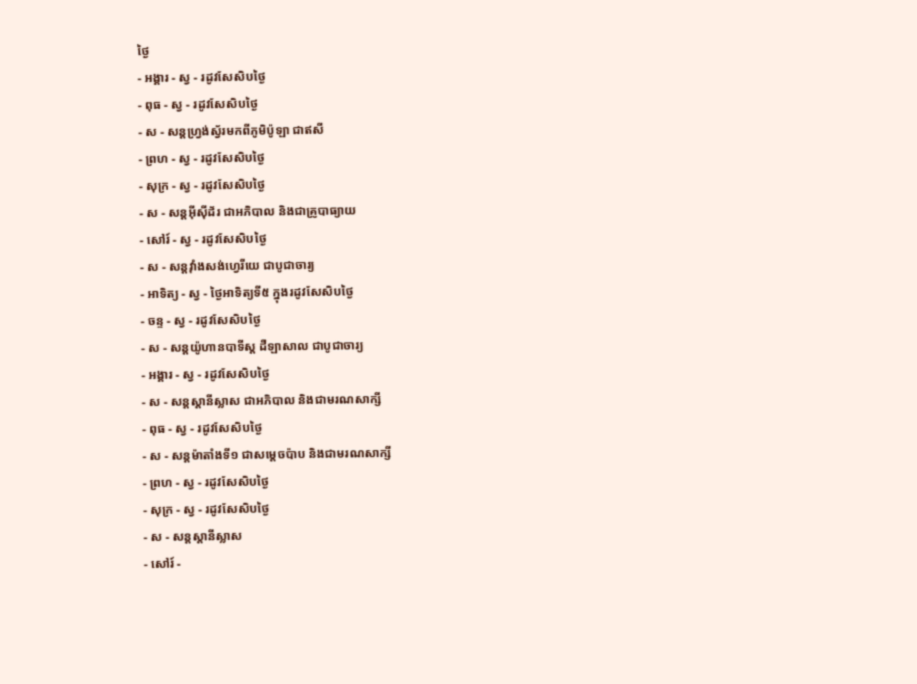ថ្ងៃ
- អង្គារ - ស្វ - រដូវសែសិបថ្ងៃ
- ពុធ - ស្វ - រដូវសែសិបថ្ងៃ
- ស - សន្ដហ្វ្រង់ស្វ័រមកពីភូមិប៉ូឡា ជាឥសី
- ព្រហ - ស្វ - រដូវសែសិបថ្ងៃ
- សុក្រ - ស្វ - រដូវសែសិបថ្ងៃ
- ស - សន្ដអ៊ីស៊ីដ័រ ជាអភិបាល និងជាគ្រូបាធ្យាយ
- សៅរ៍ - ស្វ - រដូវសែសិបថ្ងៃ
- ស - សន្ដវ៉ាំងសង់ហ្វេរីយេ ជាបូជាចារ្យ
- អាទិត្យ - ស្វ - ថ្ងៃអាទិត្យទី៥ ក្នុងរដូវសែសិបថ្ងៃ
- ចន្ទ - ស្វ - រដូវសែសិបថ្ងៃ
- ស - សន្ដយ៉ូហានបាទីស្ដ ដឺឡាសាល ជាបូជាចារ្យ
- អង្គារ - ស្វ - រដូវសែសិបថ្ងៃ
- ស - សន្ដស្ដានីស្លាស ជាអភិបាល និងជាមរណសាក្សី
- ពុធ - ស្វ - រដូវសែសិបថ្ងៃ
- ស - សន្ដម៉ាតាំងទី១ ជាសម្ដេចប៉ាប និងជាមរណសាក្សី
- ព្រហ - ស្វ - រដូវសែសិបថ្ងៃ
- សុក្រ - ស្វ - រដូវសែសិបថ្ងៃ
- ស - សន្ដស្ដានីស្លាស
- សៅរ៍ -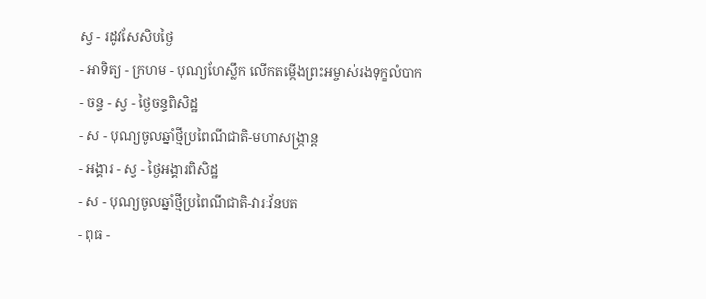ស្វ - រដូវសែសិបថ្ងៃ
- អាទិត្យ - ក្រហម - បុណ្យហែស្លឹក លើកតម្កើងព្រះអម្ចាស់រងទុក្ខលំបាក
- ចន្ទ - ស្វ - ថ្ងៃចន្ទពិសិដ្ឋ
- ស - បុណ្យចូលឆ្នាំថ្មីប្រពៃណីជាតិ-មហាសង្រ្កាន្ដ
- អង្គារ - ស្វ - ថ្ងៃអង្គារពិសិដ្ឋ
- ស - បុណ្យចូលឆ្នាំថ្មីប្រពៃណីជាតិ-វារៈវ័នបត
- ពុធ -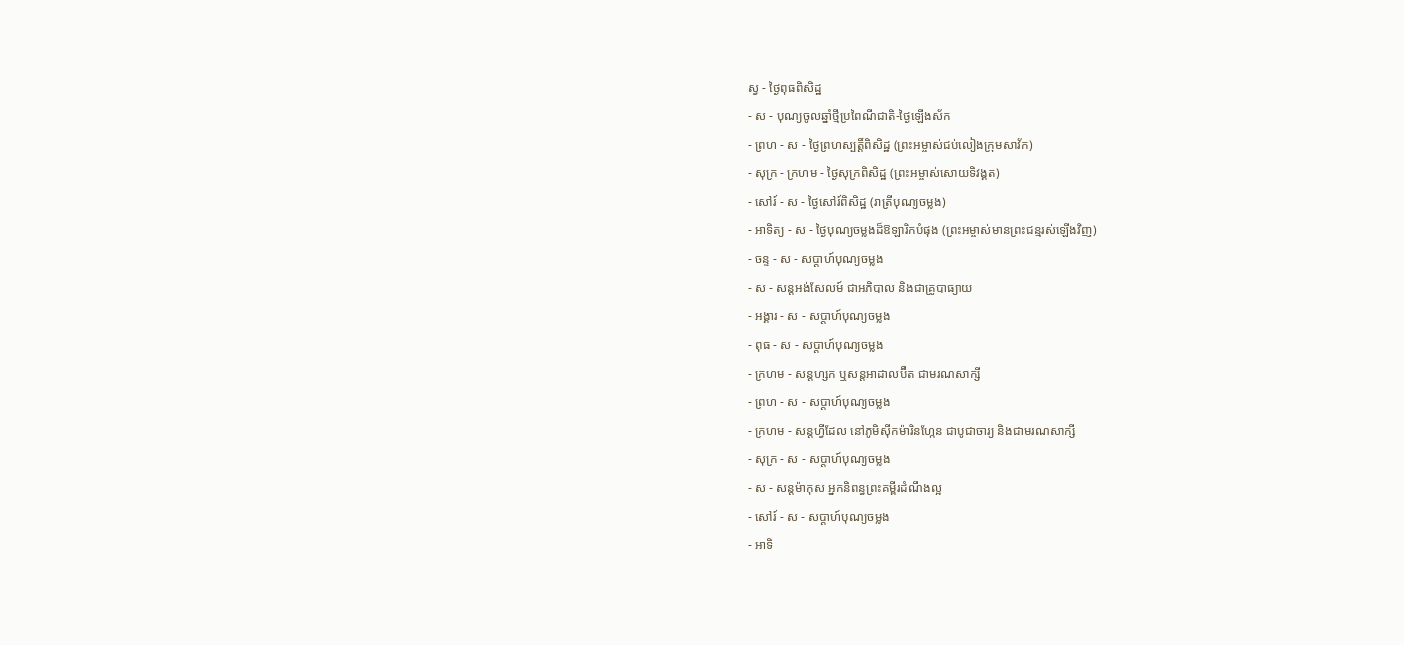ស្វ - ថ្ងៃពុធពិសិដ្ឋ
- ស - បុណ្យចូលឆ្នាំថ្មីប្រពៃណីជាតិ-ថ្ងៃឡើងស័ក
- ព្រហ - ស - ថ្ងៃព្រហស្បត្ដិ៍ពិសិដ្ឋ (ព្រះអម្ចាស់ជប់លៀងក្រុមសាវ័ក)
- សុក្រ - ក្រហម - ថ្ងៃសុក្រពិសិដ្ឋ (ព្រះអម្ចាស់សោយទិវង្គត)
- សៅរ៍ - ស - ថ្ងៃសៅរ៍ពិសិដ្ឋ (រាត្រីបុណ្យចម្លង)
- អាទិត្យ - ស - ថ្ងៃបុណ្យចម្លងដ៏ឱឡារិកបំផុង (ព្រះអម្ចាស់មានព្រះជន្មរស់ឡើងវិញ)
- ចន្ទ - ស - សប្ដាហ៍បុណ្យចម្លង
- ស - សន្ដអង់សែលម៍ ជាអភិបាល និងជាគ្រូបាធ្យាយ
- អង្គារ - ស - សប្ដាហ៍បុណ្យចម្លង
- ពុធ - ស - សប្ដាហ៍បុណ្យចម្លង
- ក្រហម - សន្ដហ្សក ឬសន្ដអាដាលប៊ឺត ជាមរណសាក្សី
- ព្រហ - ស - សប្ដាហ៍បុណ្យចម្លង
- ក្រហម - សន្ដហ្វីដែល នៅភូមិស៊ីកម៉ារិនហ្កែន ជាបូជាចារ្យ និងជាមរណសាក្សី
- សុក្រ - ស - សប្ដាហ៍បុណ្យចម្លង
- ស - សន្ដម៉ាកុស អ្នកនិពន្ធព្រះគម្ពីរដំណឹងល្អ
- សៅរ៍ - ស - សប្ដាហ៍បុណ្យចម្លង
- អាទិ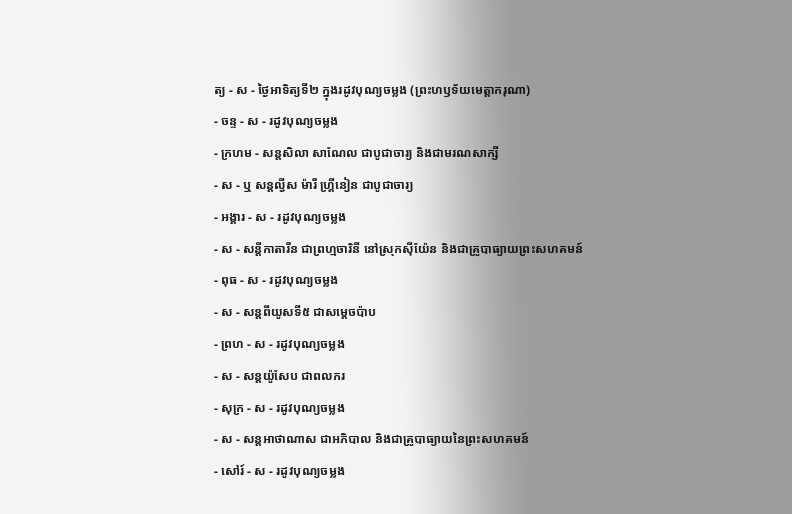ត្យ - ស - ថ្ងៃអាទិត្យទី២ ក្នុងរដូវបុណ្យចម្លង (ព្រះហឫទ័យមេត្ដាករុណា)
- ចន្ទ - ស - រដូវបុណ្យចម្លង
- ក្រហម - សន្ដសិលា សាណែល ជាបូជាចារ្យ និងជាមរណសាក្សី
- ស - ឬ សន្ដល្វីស ម៉ារី ហ្គ្រីនៀន ជាបូជាចារ្យ
- អង្គារ - ស - រដូវបុណ្យចម្លង
- ស - សន្ដីកាតារីន ជាព្រហ្មចារិនី នៅស្រុកស៊ីយ៉ែន និងជាគ្រូបាធ្យាយព្រះសហគមន៍
- ពុធ - ស - រដូវបុណ្យចម្លង
- ស - សន្ដពីយូសទី៥ ជាសម្ដេចប៉ាប
- ព្រហ - ស - រដូវបុណ្យចម្លង
- ស - សន្ដយ៉ូសែប ជាពលករ
- សុក្រ - ស - រដូវបុណ្យចម្លង
- ស - សន្ដអាថាណាស ជាអភិបាល និងជាគ្រូបាធ្យាយនៃព្រះសហគមន៍
- សៅរ៍ - ស - រដូវបុណ្យចម្លង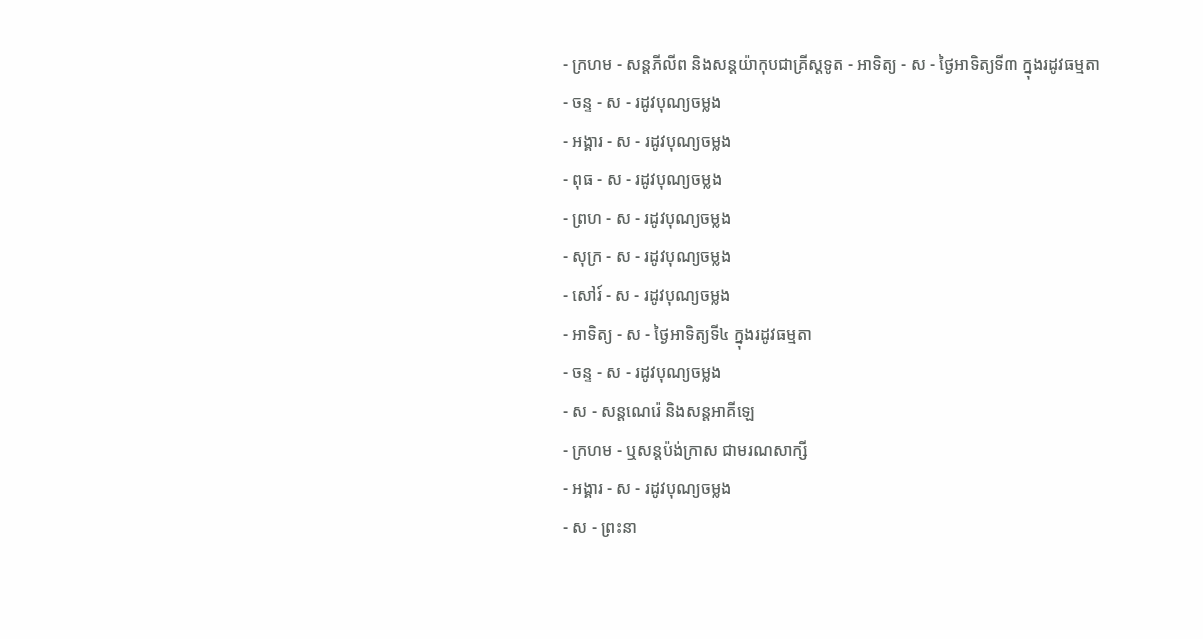- ក្រហម - សន្ដភីលីព និងសន្ដយ៉ាកុបជាគ្រីស្ដទូត - អាទិត្យ - ស - ថ្ងៃអាទិត្យទី៣ ក្នុងរដូវធម្មតា
- ចន្ទ - ស - រដូវបុណ្យចម្លង
- អង្គារ - ស - រដូវបុណ្យចម្លង
- ពុធ - ស - រដូវបុណ្យចម្លង
- ព្រហ - ស - រដូវបុណ្យចម្លង
- សុក្រ - ស - រដូវបុណ្យចម្លង
- សៅរ៍ - ស - រដូវបុណ្យចម្លង
- អាទិត្យ - ស - ថ្ងៃអាទិត្យទី៤ ក្នុងរដូវធម្មតា
- ចន្ទ - ស - រដូវបុណ្យចម្លង
- ស - សន្ដណេរ៉េ និងសន្ដអាគីឡេ
- ក្រហម - ឬសន្ដប៉ង់ក្រាស ជាមរណសាក្សី
- អង្គារ - ស - រដូវបុណ្យចម្លង
- ស - ព្រះនា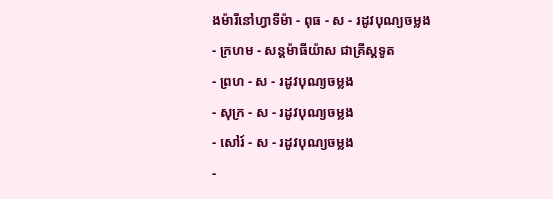ងម៉ារីនៅហ្វាទីម៉ា - ពុធ - ស - រដូវបុណ្យចម្លង
- ក្រហម - សន្ដម៉ាធីយ៉ាស ជាគ្រីស្ដទូត
- ព្រហ - ស - រដូវបុណ្យចម្លង
- សុក្រ - ស - រដូវបុណ្យចម្លង
- សៅរ៍ - ស - រដូវបុណ្យចម្លង
-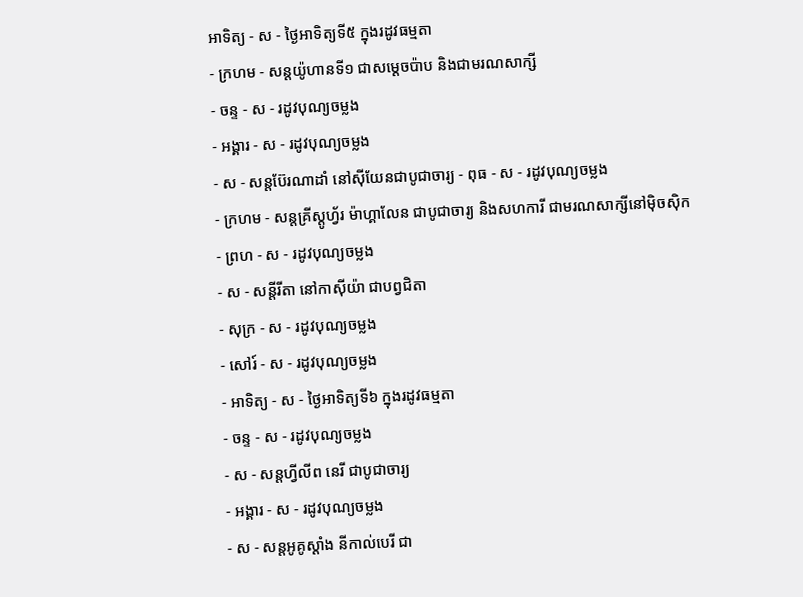អាទិត្យ - ស - ថ្ងៃអាទិត្យទី៥ ក្នុងរដូវធម្មតា
- ក្រហម - សន្ដយ៉ូហានទី១ ជាសម្ដេចប៉ាប និងជាមរណសាក្សី
- ចន្ទ - ស - រដូវបុណ្យចម្លង
- អង្គារ - ស - រដូវបុណ្យចម្លង
- ស - សន្ដប៊ែរណាដាំ នៅស៊ីយែនជាបូជាចារ្យ - ពុធ - ស - រដូវបុណ្យចម្លង
- ក្រហម - សន្ដគ្រីស្ដូហ្វ័រ ម៉ាហ្គាលែន ជាបូជាចារ្យ និងសហការី ជាមរណសាក្សីនៅម៉ិចស៊ិក
- ព្រហ - ស - រដូវបុណ្យចម្លង
- ស - សន្ដីរីតា នៅកាស៊ីយ៉ា ជាបព្វជិតា
- សុក្រ - ស - រដូវបុណ្យចម្លង
- សៅរ៍ - ស - រដូវបុណ្យចម្លង
- អាទិត្យ - ស - ថ្ងៃអាទិត្យទី៦ ក្នុងរដូវធម្មតា
- ចន្ទ - ស - រដូវបុណ្យចម្លង
- ស - សន្ដហ្វីលីព នេរី ជាបូជាចារ្យ
- អង្គារ - ស - រដូវបុណ្យចម្លង
- ស - សន្ដអូគូស្ដាំង នីកាល់បេរី ជា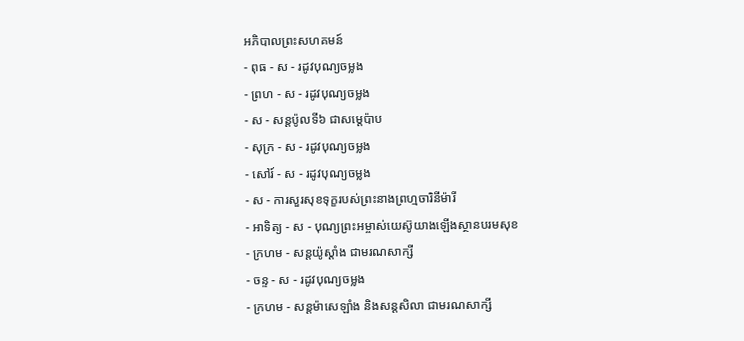អភិបាលព្រះសហគមន៍
- ពុធ - ស - រដូវបុណ្យចម្លង
- ព្រហ - ស - រដូវបុណ្យចម្លង
- ស - សន្ដប៉ូលទី៦ ជាសម្ដេប៉ាប
- សុក្រ - ស - រដូវបុណ្យចម្លង
- សៅរ៍ - ស - រដូវបុណ្យចម្លង
- ស - ការសួរសុខទុក្ខរបស់ព្រះនាងព្រហ្មចារិនីម៉ារី
- អាទិត្យ - ស - បុណ្យព្រះអម្ចាស់យេស៊ូយាងឡើងស្ថានបរមសុខ
- ក្រហម - សន្ដយ៉ូស្ដាំង ជាមរណសាក្សី
- ចន្ទ - ស - រដូវបុណ្យចម្លង
- ក្រហម - សន្ដម៉ាសេឡាំង និងសន្ដសិលា ជាមរណសាក្សី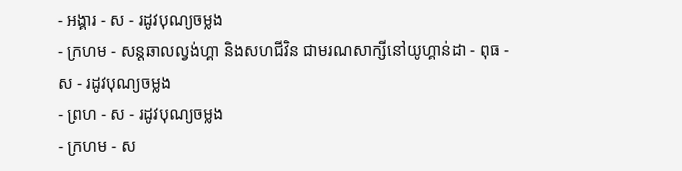- អង្គារ - ស - រដូវបុណ្យចម្លង
- ក្រហម - សន្ដឆាលល្វង់ហ្គា និងសហជីវិន ជាមរណសាក្សីនៅយូហ្គាន់ដា - ពុធ - ស - រដូវបុណ្យចម្លង
- ព្រហ - ស - រដូវបុណ្យចម្លង
- ក្រហម - ស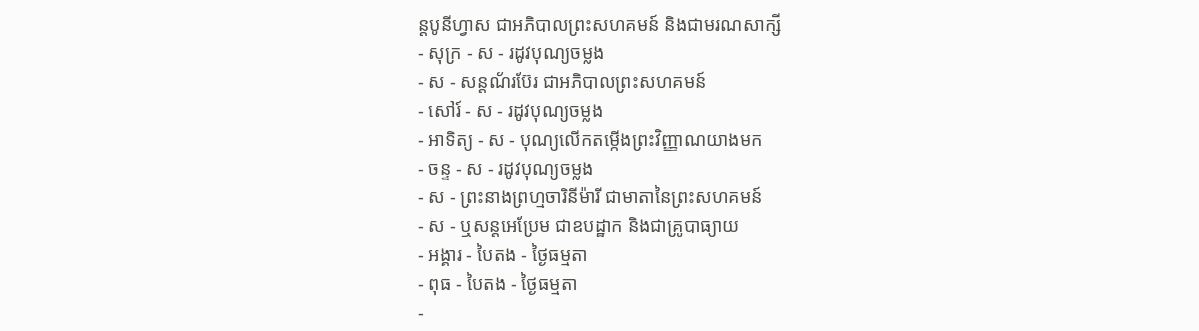ន្ដបូនីហ្វាស ជាអភិបាលព្រះសហគមន៍ និងជាមរណសាក្សី
- សុក្រ - ស - រដូវបុណ្យចម្លង
- ស - សន្ដណ័រប៊ែរ ជាអភិបាលព្រះសហគមន៍
- សៅរ៍ - ស - រដូវបុណ្យចម្លង
- អាទិត្យ - ស - បុណ្យលើកតម្កើងព្រះវិញ្ញាណយាងមក
- ចន្ទ - ស - រដូវបុណ្យចម្លង
- ស - ព្រះនាងព្រហ្មចារិនីម៉ារី ជាមាតានៃព្រះសហគមន៍
- ស - ឬសន្ដអេប្រែម ជាឧបដ្ឋាក និងជាគ្រូបាធ្យាយ
- អង្គារ - បៃតង - ថ្ងៃធម្មតា
- ពុធ - បៃតង - ថ្ងៃធម្មតា
-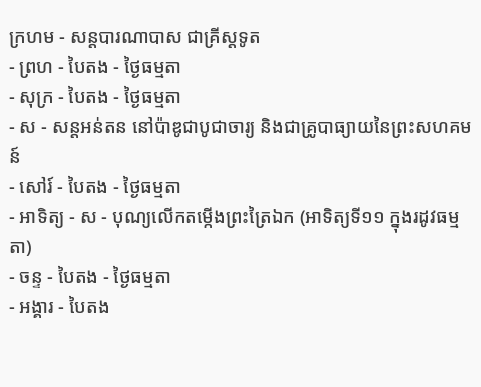ក្រហម - សន្ដបារណាបាស ជាគ្រីស្ដទូត
- ព្រហ - បៃតង - ថ្ងៃធម្មតា
- សុក្រ - បៃតង - ថ្ងៃធម្មតា
- ស - សន្ដអន់តន នៅប៉ាឌូជាបូជាចារ្យ និងជាគ្រូបាធ្យាយនៃព្រះសហគមន៍
- សៅរ៍ - បៃតង - ថ្ងៃធម្មតា
- អាទិត្យ - ស - បុណ្យលើកតម្កើងព្រះត្រៃឯក (អាទិត្យទី១១ ក្នុងរដូវធម្មតា)
- ចន្ទ - បៃតង - ថ្ងៃធម្មតា
- អង្គារ - បៃតង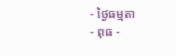- ថ្ងៃធម្មតា
- ពុធ -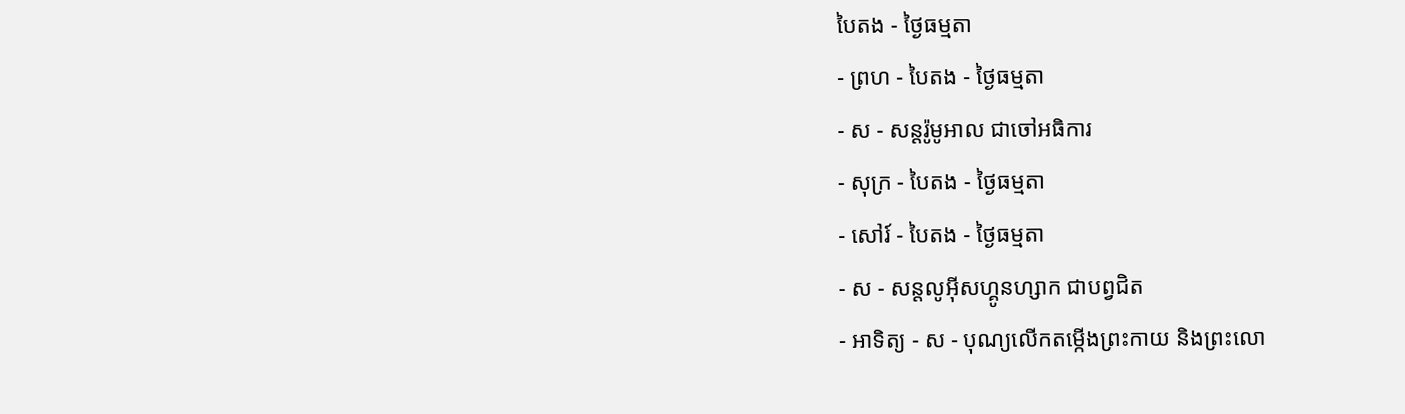បៃតង - ថ្ងៃធម្មតា
- ព្រហ - បៃតង - ថ្ងៃធម្មតា
- ស - សន្ដរ៉ូមូអាល ជាចៅអធិការ
- សុក្រ - បៃតង - ថ្ងៃធម្មតា
- សៅរ៍ - បៃតង - ថ្ងៃធម្មតា
- ស - សន្ដលូអ៊ីសហ្គូនហ្សាក ជាបព្វជិត
- អាទិត្យ - ស - បុណ្យលើកតម្កើងព្រះកាយ និងព្រះលោ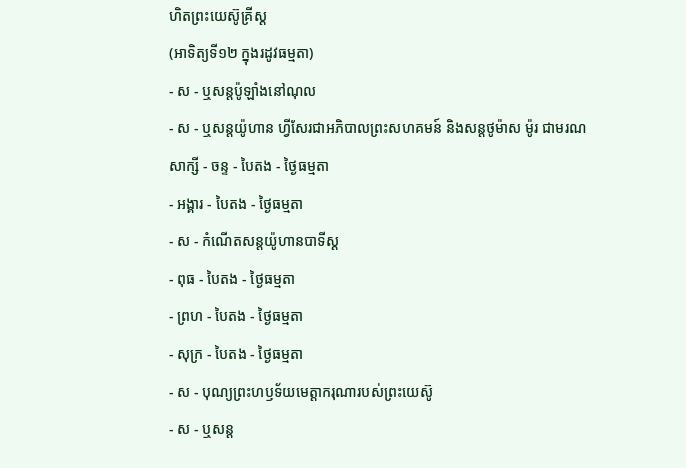ហិតព្រះយេស៊ូគ្រីស្ដ
(អាទិត្យទី១២ ក្នុងរដូវធម្មតា)
- ស - ឬសន្ដប៉ូឡាំងនៅណុល
- ស - ឬសន្ដយ៉ូហាន ហ្វីសែរជាអភិបាលព្រះសហគមន៍ និងសន្ដថូម៉ាស ម៉ូរ ជាមរណសាក្សី - ចន្ទ - បៃតង - ថ្ងៃធម្មតា
- អង្គារ - បៃតង - ថ្ងៃធម្មតា
- ស - កំណើតសន្ដយ៉ូហានបាទីស្ដ
- ពុធ - បៃតង - ថ្ងៃធម្មតា
- ព្រហ - បៃតង - ថ្ងៃធម្មតា
- សុក្រ - បៃតង - ថ្ងៃធម្មតា
- ស - បុណ្យព្រះហឫទ័យមេត្ដាករុណារបស់ព្រះយេស៊ូ
- ស - ឬសន្ដ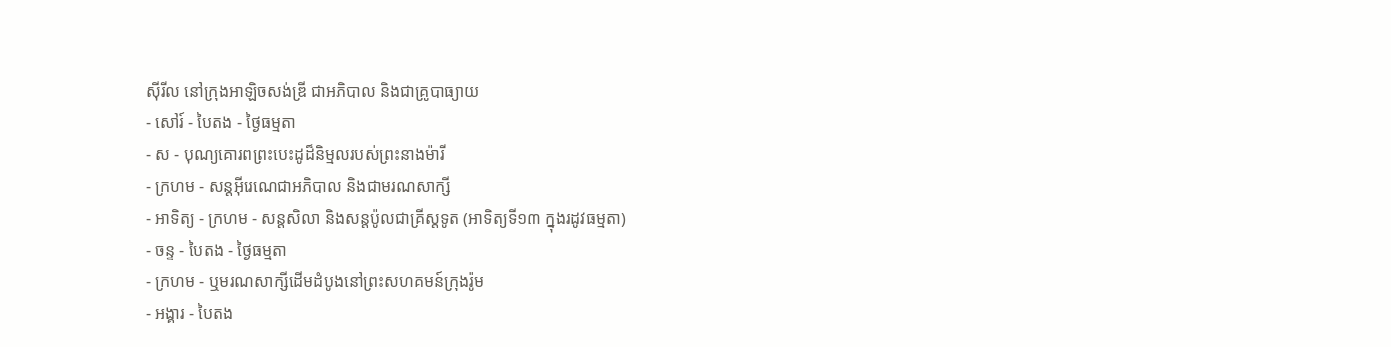ស៊ីរីល នៅក្រុងអាឡិចសង់ឌ្រី ជាអភិបាល និងជាគ្រូបាធ្យាយ
- សៅរ៍ - បៃតង - ថ្ងៃធម្មតា
- ស - បុណ្យគោរពព្រះបេះដូដ៏និម្មលរបស់ព្រះនាងម៉ារី
- ក្រហម - សន្ដអ៊ីរេណេជាអភិបាល និងជាមរណសាក្សី
- អាទិត្យ - ក្រហម - សន្ដសិលា និងសន្ដប៉ូលជាគ្រីស្ដទូត (អាទិត្យទី១៣ ក្នុងរដូវធម្មតា)
- ចន្ទ - បៃតង - ថ្ងៃធម្មតា
- ក្រហម - ឬមរណសាក្សីដើមដំបូងនៅព្រះសហគមន៍ក្រុងរ៉ូម
- អង្គារ - បៃតង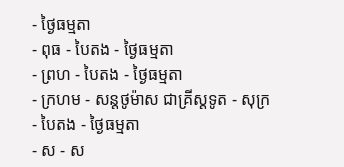- ថ្ងៃធម្មតា
- ពុធ - បៃតង - ថ្ងៃធម្មតា
- ព្រហ - បៃតង - ថ្ងៃធម្មតា
- ក្រហម - សន្ដថូម៉ាស ជាគ្រីស្ដទូត - សុក្រ - បៃតង - ថ្ងៃធម្មតា
- ស - ស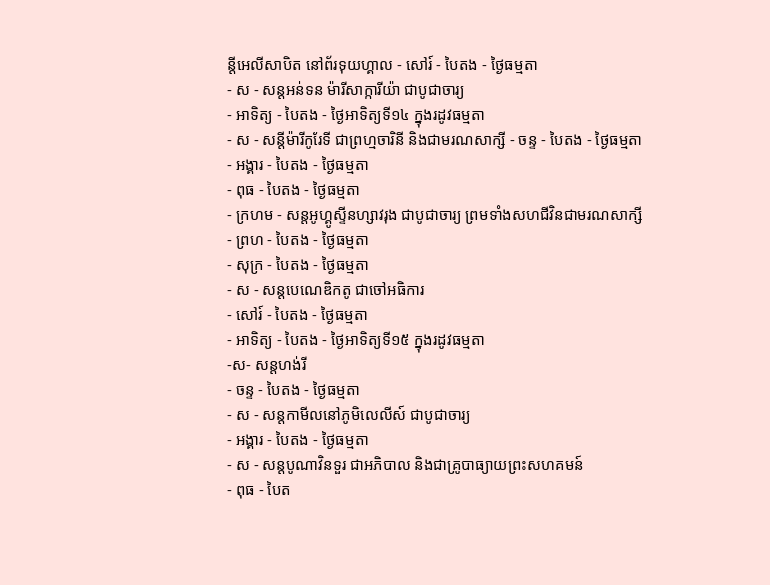ន្ដីអេលីសាបិត នៅព័រទុយហ្គាល - សៅរ៍ - បៃតង - ថ្ងៃធម្មតា
- ស - សន្ដអន់ទន ម៉ារីសាក្ការីយ៉ា ជាបូជាចារ្យ
- អាទិត្យ - បៃតង - ថ្ងៃអាទិត្យទី១៤ ក្នុងរដូវធម្មតា
- ស - សន្ដីម៉ារីកូរែទី ជាព្រហ្មចារិនី និងជាមរណសាក្សី - ចន្ទ - បៃតង - ថ្ងៃធម្មតា
- អង្គារ - បៃតង - ថ្ងៃធម្មតា
- ពុធ - បៃតង - ថ្ងៃធម្មតា
- ក្រហម - សន្ដអូហ្គូស្ទីនហ្សាវរុង ជាបូជាចារ្យ ព្រមទាំងសហជីវិនជាមរណសាក្សី
- ព្រហ - បៃតង - ថ្ងៃធម្មតា
- សុក្រ - បៃតង - ថ្ងៃធម្មតា
- ស - សន្ដបេណេឌិកតូ ជាចៅអធិការ
- សៅរ៍ - បៃតង - ថ្ងៃធម្មតា
- អាទិត្យ - បៃតង - ថ្ងៃអាទិត្យទី១៥ ក្នុងរដូវធម្មតា
-ស- សន្ដហង់រី
- ចន្ទ - បៃតង - ថ្ងៃធម្មតា
- ស - សន្ដកាមីលនៅភូមិលេលីស៍ ជាបូជាចារ្យ
- អង្គារ - បៃតង - ថ្ងៃធម្មតា
- ស - សន្ដបូណាវិនទួរ ជាអភិបាល និងជាគ្រូបាធ្យាយព្រះសហគមន៍
- ពុធ - បៃត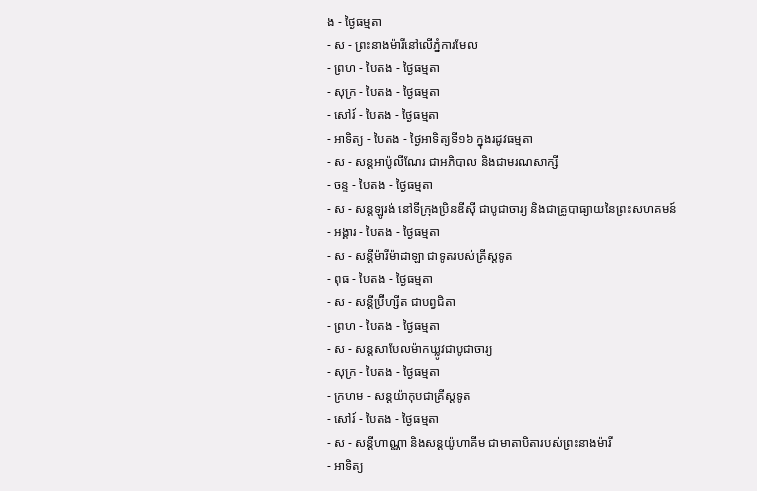ង - ថ្ងៃធម្មតា
- ស - ព្រះនាងម៉ារីនៅលើភ្នំការមែល
- ព្រហ - បៃតង - ថ្ងៃធម្មតា
- សុក្រ - បៃតង - ថ្ងៃធម្មតា
- សៅរ៍ - បៃតង - ថ្ងៃធម្មតា
- អាទិត្យ - បៃតង - ថ្ងៃអាទិត្យទី១៦ ក្នុងរដូវធម្មតា
- ស - សន្ដអាប៉ូលីណែរ ជាអភិបាល និងជាមរណសាក្សី
- ចន្ទ - បៃតង - ថ្ងៃធម្មតា
- ស - សន្ដឡូរង់ នៅទីក្រុងប្រិនឌីស៊ី ជាបូជាចារ្យ និងជាគ្រូបាធ្យាយនៃព្រះសហគមន៍
- អង្គារ - បៃតង - ថ្ងៃធម្មតា
- ស - សន្ដីម៉ារីម៉ាដាឡា ជាទូតរបស់គ្រីស្ដទូត
- ពុធ - បៃតង - ថ្ងៃធម្មតា
- ស - សន្ដីប្រ៊ីហ្សីត ជាបព្វជិតា
- ព្រហ - បៃតង - ថ្ងៃធម្មតា
- ស - សន្ដសាបែលម៉ាកឃ្លូវជាបូជាចារ្យ
- សុក្រ - បៃតង - ថ្ងៃធម្មតា
- ក្រហម - សន្ដយ៉ាកុបជាគ្រីស្ដទូត
- សៅរ៍ - បៃតង - ថ្ងៃធម្មតា
- ស - សន្ដីហាណ្ណា និងសន្ដយ៉ូហាគីម ជាមាតាបិតារបស់ព្រះនាងម៉ារី
- អាទិត្យ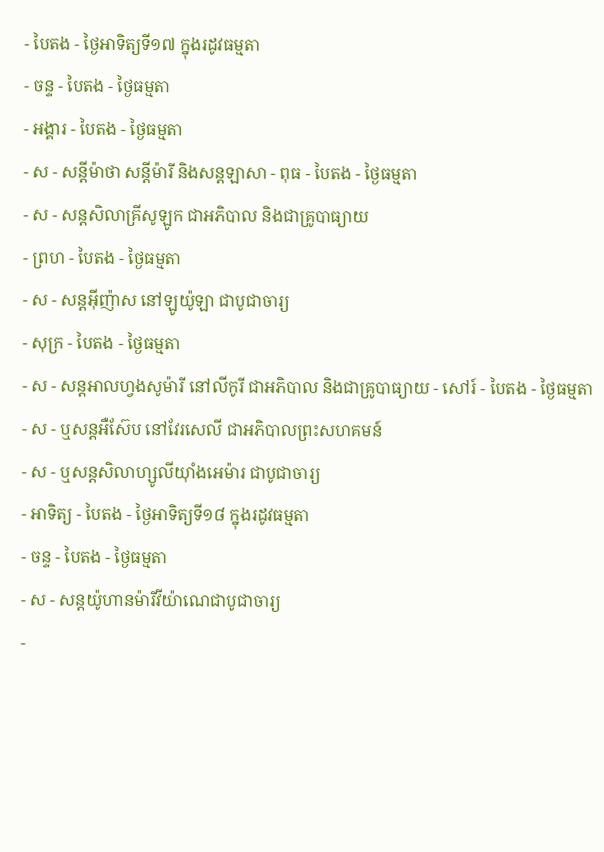- បៃតង - ថ្ងៃអាទិត្យទី១៧ ក្នុងរដូវធម្មតា
- ចន្ទ - បៃតង - ថ្ងៃធម្មតា
- អង្គារ - បៃតង - ថ្ងៃធម្មតា
- ស - សន្ដីម៉ាថា សន្ដីម៉ារី និងសន្ដឡាសា - ពុធ - បៃតង - ថ្ងៃធម្មតា
- ស - សន្ដសិលាគ្រីសូឡូក ជាអភិបាល និងជាគ្រូបាធ្យាយ
- ព្រហ - បៃតង - ថ្ងៃធម្មតា
- ស - សន្ដអ៊ីញ៉ាស នៅឡូយ៉ូឡា ជាបូជាចារ្យ
- សុក្រ - បៃតង - ថ្ងៃធម្មតា
- ស - សន្ដអាលហ្វងសូម៉ារី នៅលីកូរី ជាអភិបាល និងជាគ្រូបាធ្យាយ - សៅរ៍ - បៃតង - ថ្ងៃធម្មតា
- ស - ឬសន្ដអឺស៊ែប នៅវែរសេលី ជាអភិបាលព្រះសហគមន៍
- ស - ឬសន្ដសិលាហ្សូលីយ៉ាំងអេម៉ារ ជាបូជាចារ្យ
- អាទិត្យ - បៃតង - ថ្ងៃអាទិត្យទី១៨ ក្នុងរដូវធម្មតា
- ចន្ទ - បៃតង - ថ្ងៃធម្មតា
- ស - សន្ដយ៉ូហានម៉ារីវីយ៉ាណេជាបូជាចារ្យ
-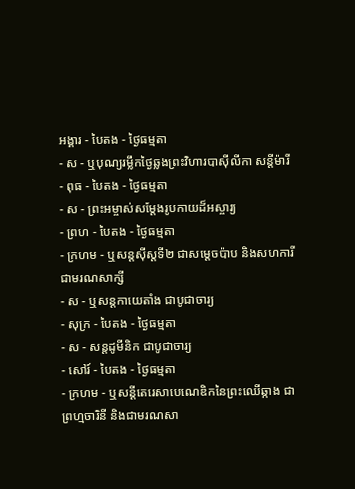អង្គារ - បៃតង - ថ្ងៃធម្មតា
- ស - ឬបុណ្យរម្លឹកថ្ងៃឆ្លងព្រះវិហារបាស៊ីលីកា សន្ដីម៉ារី
- ពុធ - បៃតង - ថ្ងៃធម្មតា
- ស - ព្រះអម្ចាស់សម្ដែងរូបកាយដ៏អស្ចារ្យ
- ព្រហ - បៃតង - ថ្ងៃធម្មតា
- ក្រហម - ឬសន្ដស៊ីស្ដទី២ ជាសម្ដេចប៉ាប និងសហការីជាមរណសាក្សី
- ស - ឬសន្ដកាយេតាំង ជាបូជាចារ្យ
- សុក្រ - បៃតង - ថ្ងៃធម្មតា
- ស - សន្ដដូមីនិក ជាបូជាចារ្យ
- សៅរ៍ - បៃតង - ថ្ងៃធម្មតា
- ក្រហម - ឬសន្ដីតេរេសាបេណេឌិកនៃព្រះឈើឆ្កាង ជាព្រហ្មចារិនី និងជាមរណសា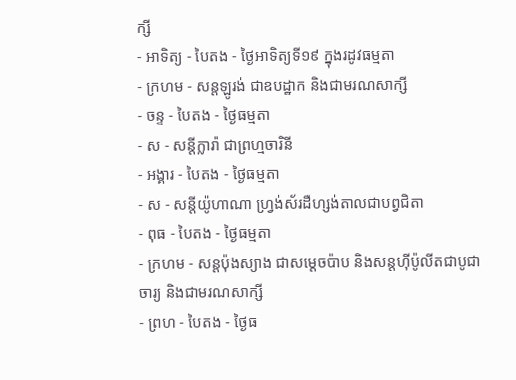ក្សី
- អាទិត្យ - បៃតង - ថ្ងៃអាទិត្យទី១៩ ក្នុងរដូវធម្មតា
- ក្រហម - សន្ដឡូរង់ ជាឧបដ្ឋាក និងជាមរណសាក្សី
- ចន្ទ - បៃតង - ថ្ងៃធម្មតា
- ស - សន្ដីក្លារ៉ា ជាព្រហ្មចារិនី
- អង្គារ - បៃតង - ថ្ងៃធម្មតា
- ស - សន្ដីយ៉ូហាណា ហ្វ្រង់ស័រដឺហ្សង់តាលជាបព្វជិតា
- ពុធ - បៃតង - ថ្ងៃធម្មតា
- ក្រហម - សន្ដប៉ុងស្យាង ជាសម្ដេចប៉ាប និងសន្ដហ៊ីប៉ូលីតជាបូជាចារ្យ និងជាមរណសាក្សី
- ព្រហ - បៃតង - ថ្ងៃធ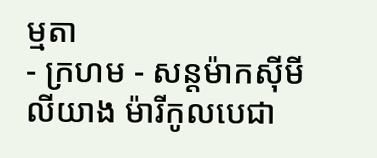ម្មតា
- ក្រហម - សន្ដម៉ាកស៊ីមីលីយាង ម៉ារីកូលបេជា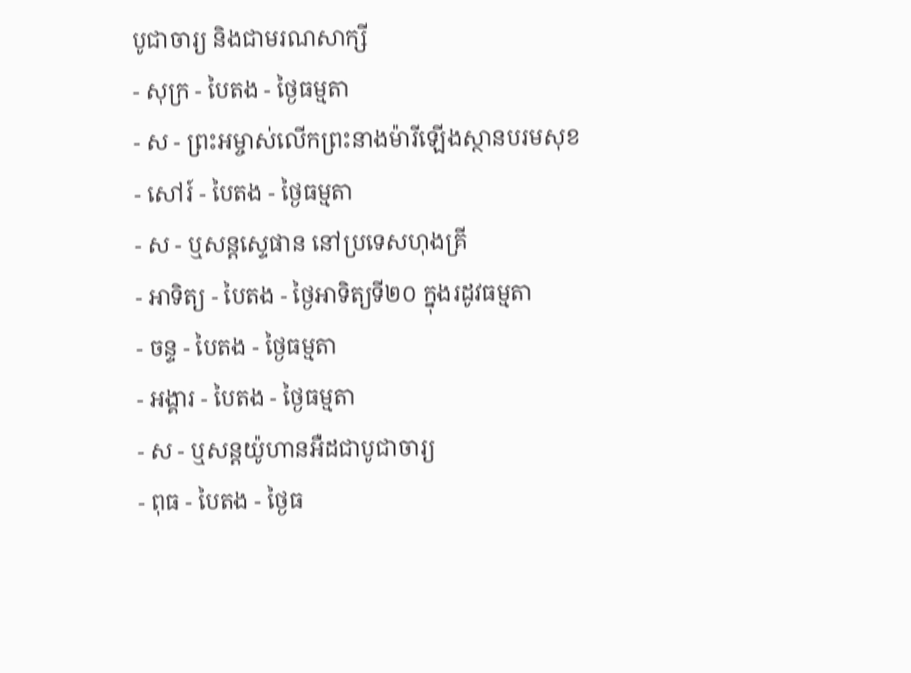បូជាចារ្យ និងជាមរណសាក្សី
- សុក្រ - បៃតង - ថ្ងៃធម្មតា
- ស - ព្រះអម្ចាស់លើកព្រះនាងម៉ារីឡើងស្ថានបរមសុខ
- សៅរ៍ - បៃតង - ថ្ងៃធម្មតា
- ស - ឬសន្ដស្ទេផាន នៅប្រទេសហុងគ្រី
- អាទិត្យ - បៃតង - ថ្ងៃអាទិត្យទី២០ ក្នុងរដូវធម្មតា
- ចន្ទ - បៃតង - ថ្ងៃធម្មតា
- អង្គារ - បៃតង - ថ្ងៃធម្មតា
- ស - ឬសន្ដយ៉ូហានអឺដជាបូជាចារ្យ
- ពុធ - បៃតង - ថ្ងៃធ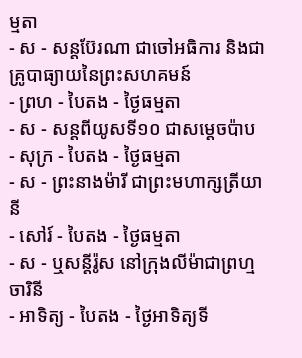ម្មតា
- ស - សន្ដប៊ែរណា ជាចៅអធិការ និងជាគ្រូបាធ្យាយនៃព្រះសហគមន៍
- ព្រហ - បៃតង - ថ្ងៃធម្មតា
- ស - សន្ដពីយូសទី១០ ជាសម្ដេចប៉ាប
- សុក្រ - បៃតង - ថ្ងៃធម្មតា
- ស - ព្រះនាងម៉ារី ជាព្រះមហាក្សត្រីយានី
- សៅរ៍ - បៃតង - ថ្ងៃធម្មតា
- ស - ឬសន្ដីរ៉ូស នៅក្រុងលីម៉ាជាព្រហ្មចារិនី
- អាទិត្យ - បៃតង - ថ្ងៃអាទិត្យទី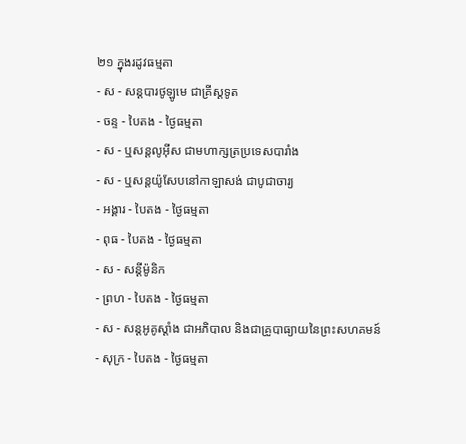២១ ក្នុងរដូវធម្មតា
- ស - សន្ដបារថូឡូមេ ជាគ្រីស្ដទូត
- ចន្ទ - បៃតង - ថ្ងៃធម្មតា
- ស - ឬសន្ដលូអ៊ីស ជាមហាក្សត្រប្រទេសបារាំង
- ស - ឬសន្ដយ៉ូសែបនៅកាឡាសង់ ជាបូជាចារ្យ
- អង្គារ - បៃតង - ថ្ងៃធម្មតា
- ពុធ - បៃតង - ថ្ងៃធម្មតា
- ស - សន្ដីម៉ូនិក
- ព្រហ - បៃតង - ថ្ងៃធម្មតា
- ស - សន្ដអូគូស្ដាំង ជាអភិបាល និងជាគ្រូបាធ្យាយនៃព្រះសហគមន៍
- សុក្រ - បៃតង - ថ្ងៃធម្មតា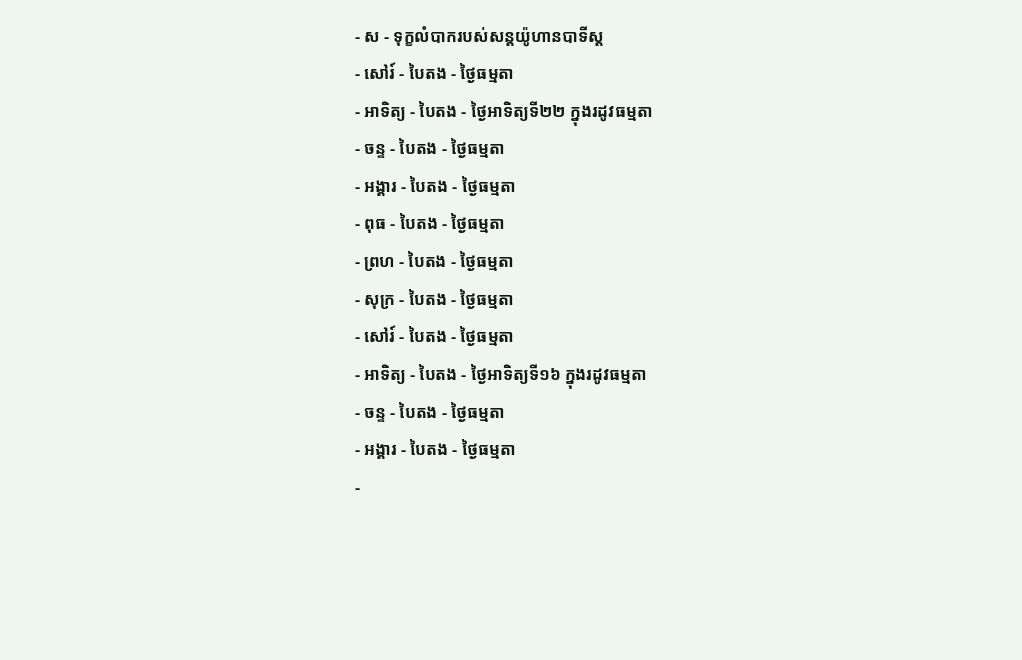- ស - ទុក្ខលំបាករបស់សន្ដយ៉ូហានបាទីស្ដ
- សៅរ៍ - បៃតង - ថ្ងៃធម្មតា
- អាទិត្យ - បៃតង - ថ្ងៃអាទិត្យទី២២ ក្នុងរដូវធម្មតា
- ចន្ទ - បៃតង - ថ្ងៃធម្មតា
- អង្គារ - បៃតង - ថ្ងៃធម្មតា
- ពុធ - បៃតង - ថ្ងៃធម្មតា
- ព្រហ - បៃតង - ថ្ងៃធម្មតា
- សុក្រ - បៃតង - ថ្ងៃធម្មតា
- សៅរ៍ - បៃតង - ថ្ងៃធម្មតា
- អាទិត្យ - បៃតង - ថ្ងៃអាទិត្យទី១៦ ក្នុងរដូវធម្មតា
- ចន្ទ - បៃតង - ថ្ងៃធម្មតា
- អង្គារ - បៃតង - ថ្ងៃធម្មតា
-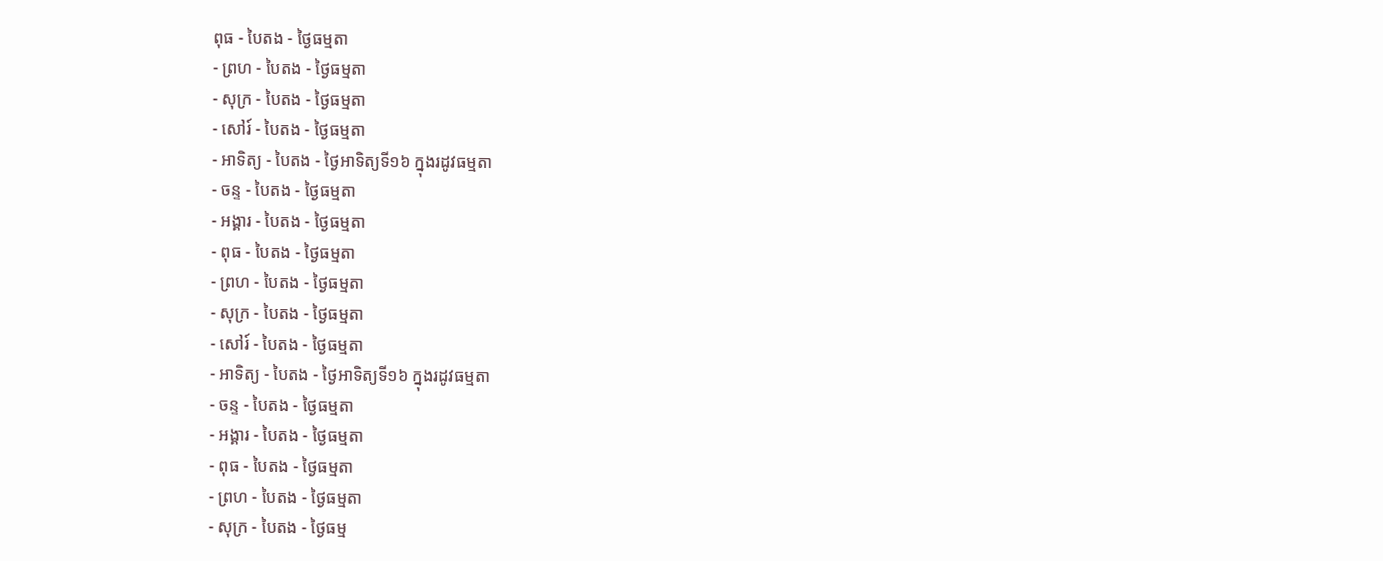ពុធ - បៃតង - ថ្ងៃធម្មតា
- ព្រហ - បៃតង - ថ្ងៃធម្មតា
- សុក្រ - បៃតង - ថ្ងៃធម្មតា
- សៅរ៍ - បៃតង - ថ្ងៃធម្មតា
- អាទិត្យ - បៃតង - ថ្ងៃអាទិត្យទី១៦ ក្នុងរដូវធម្មតា
- ចន្ទ - បៃតង - ថ្ងៃធម្មតា
- អង្គារ - បៃតង - ថ្ងៃធម្មតា
- ពុធ - បៃតង - ថ្ងៃធម្មតា
- ព្រហ - បៃតង - ថ្ងៃធម្មតា
- សុក្រ - បៃតង - ថ្ងៃធម្មតា
- សៅរ៍ - បៃតង - ថ្ងៃធម្មតា
- អាទិត្យ - បៃតង - ថ្ងៃអាទិត្យទី១៦ ក្នុងរដូវធម្មតា
- ចន្ទ - បៃតង - ថ្ងៃធម្មតា
- អង្គារ - បៃតង - ថ្ងៃធម្មតា
- ពុធ - បៃតង - ថ្ងៃធម្មតា
- ព្រហ - បៃតង - ថ្ងៃធម្មតា
- សុក្រ - បៃតង - ថ្ងៃធម្ម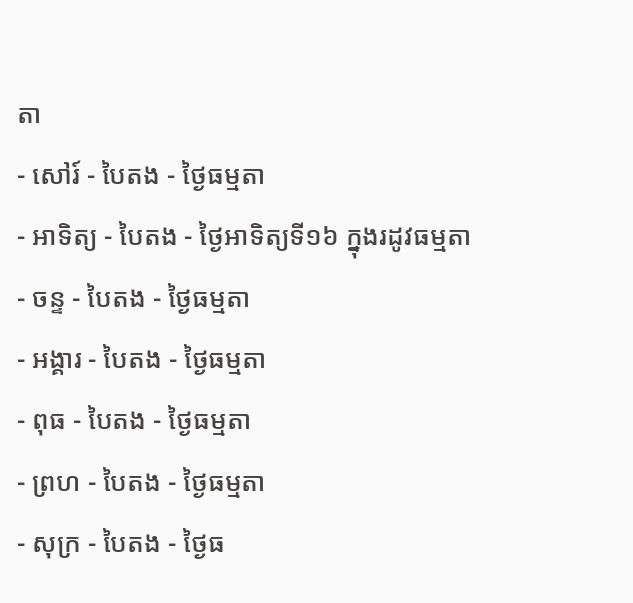តា
- សៅរ៍ - បៃតង - ថ្ងៃធម្មតា
- អាទិត្យ - បៃតង - ថ្ងៃអាទិត្យទី១៦ ក្នុងរដូវធម្មតា
- ចន្ទ - បៃតង - ថ្ងៃធម្មតា
- អង្គារ - បៃតង - ថ្ងៃធម្មតា
- ពុធ - បៃតង - ថ្ងៃធម្មតា
- ព្រហ - បៃតង - ថ្ងៃធម្មតា
- សុក្រ - បៃតង - ថ្ងៃធ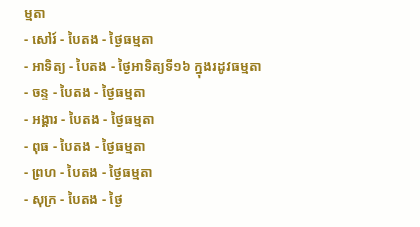ម្មតា
- សៅរ៍ - បៃតង - ថ្ងៃធម្មតា
- អាទិត្យ - បៃតង - ថ្ងៃអាទិត្យទី១៦ ក្នុងរដូវធម្មតា
- ចន្ទ - បៃតង - ថ្ងៃធម្មតា
- អង្គារ - បៃតង - ថ្ងៃធម្មតា
- ពុធ - បៃតង - ថ្ងៃធម្មតា
- ព្រហ - បៃតង - ថ្ងៃធម្មតា
- សុក្រ - បៃតង - ថ្ងៃ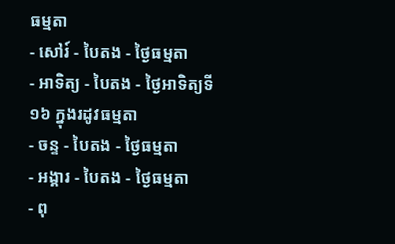ធម្មតា
- សៅរ៍ - បៃតង - ថ្ងៃធម្មតា
- អាទិត្យ - បៃតង - ថ្ងៃអាទិត្យទី១៦ ក្នុងរដូវធម្មតា
- ចន្ទ - បៃតង - ថ្ងៃធម្មតា
- អង្គារ - បៃតង - ថ្ងៃធម្មតា
- ពុ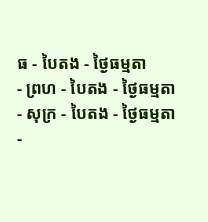ធ - បៃតង - ថ្ងៃធម្មតា
- ព្រហ - បៃតង - ថ្ងៃធម្មតា
- សុក្រ - បៃតង - ថ្ងៃធម្មតា
-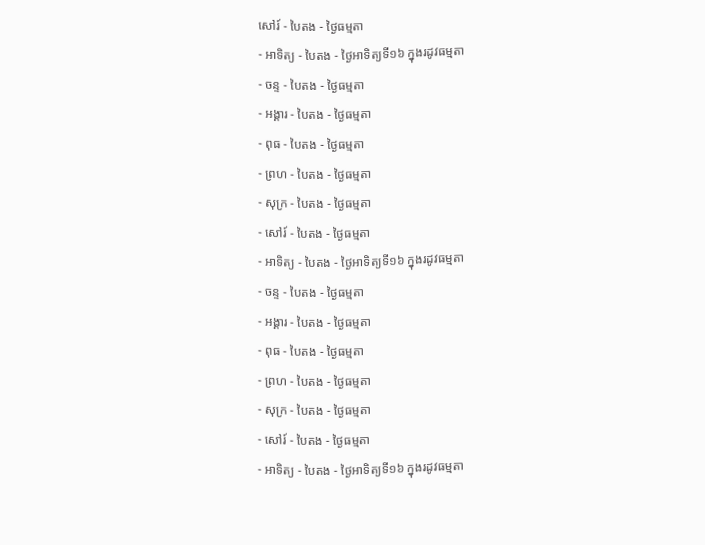សៅរ៍ - បៃតង - ថ្ងៃធម្មតា
- អាទិត្យ - បៃតង - ថ្ងៃអាទិត្យទី១៦ ក្នុងរដូវធម្មតា
- ចន្ទ - បៃតង - ថ្ងៃធម្មតា
- អង្គារ - បៃតង - ថ្ងៃធម្មតា
- ពុធ - បៃតង - ថ្ងៃធម្មតា
- ព្រហ - បៃតង - ថ្ងៃធម្មតា
- សុក្រ - បៃតង - ថ្ងៃធម្មតា
- សៅរ៍ - បៃតង - ថ្ងៃធម្មតា
- អាទិត្យ - បៃតង - ថ្ងៃអាទិត្យទី១៦ ក្នុងរដូវធម្មតា
- ចន្ទ - បៃតង - ថ្ងៃធម្មតា
- អង្គារ - បៃតង - ថ្ងៃធម្មតា
- ពុធ - បៃតង - ថ្ងៃធម្មតា
- ព្រហ - បៃតង - ថ្ងៃធម្មតា
- សុក្រ - បៃតង - ថ្ងៃធម្មតា
- សៅរ៍ - បៃតង - ថ្ងៃធម្មតា
- អាទិត្យ - បៃតង - ថ្ងៃអាទិត្យទី១៦ ក្នុងរដូវធម្មតា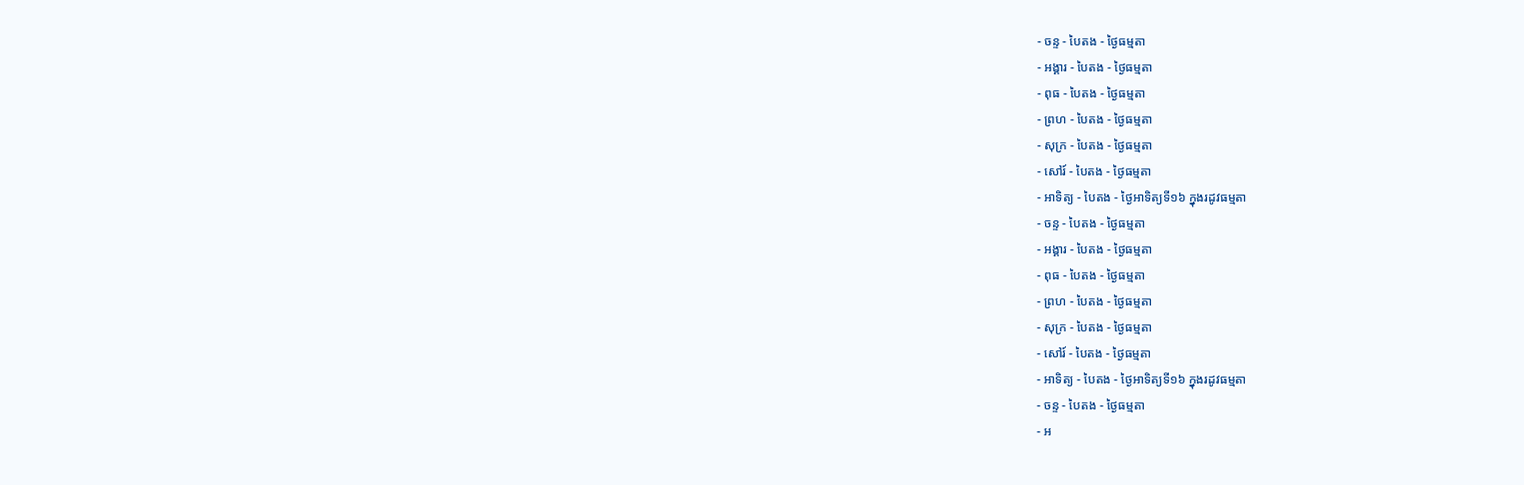- ចន្ទ - បៃតង - ថ្ងៃធម្មតា
- អង្គារ - បៃតង - ថ្ងៃធម្មតា
- ពុធ - បៃតង - ថ្ងៃធម្មតា
- ព្រហ - បៃតង - ថ្ងៃធម្មតា
- សុក្រ - បៃតង - ថ្ងៃធម្មតា
- សៅរ៍ - បៃតង - ថ្ងៃធម្មតា
- អាទិត្យ - បៃតង - ថ្ងៃអាទិត្យទី១៦ ក្នុងរដូវធម្មតា
- ចន្ទ - បៃតង - ថ្ងៃធម្មតា
- អង្គារ - បៃតង - ថ្ងៃធម្មតា
- ពុធ - បៃតង - ថ្ងៃធម្មតា
- ព្រហ - បៃតង - ថ្ងៃធម្មតា
- សុក្រ - បៃតង - ថ្ងៃធម្មតា
- សៅរ៍ - បៃតង - ថ្ងៃធម្មតា
- អាទិត្យ - បៃតង - ថ្ងៃអាទិត្យទី១៦ ក្នុងរដូវធម្មតា
- ចន្ទ - បៃតង - ថ្ងៃធម្មតា
- អ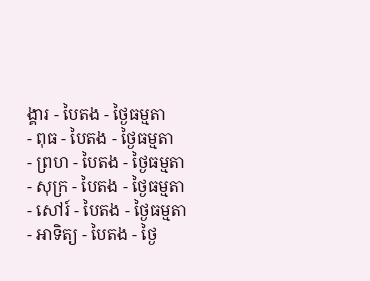ង្គារ - បៃតង - ថ្ងៃធម្មតា
- ពុធ - បៃតង - ថ្ងៃធម្មតា
- ព្រហ - បៃតង - ថ្ងៃធម្មតា
- សុក្រ - បៃតង - ថ្ងៃធម្មតា
- សៅរ៍ - បៃតង - ថ្ងៃធម្មតា
- អាទិត្យ - បៃតង - ថ្ងៃ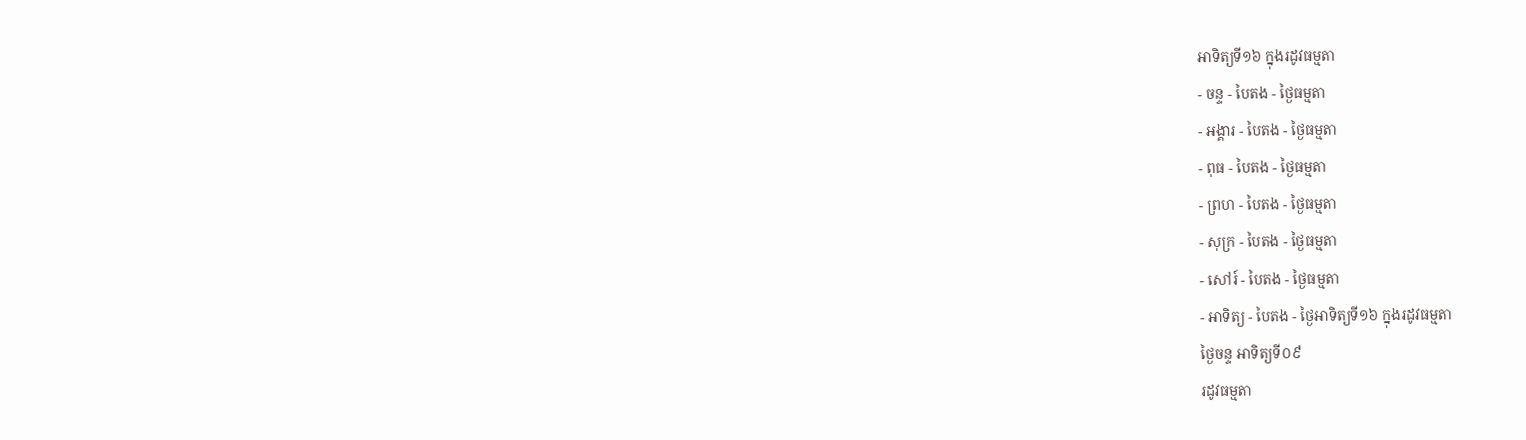អាទិត្យទី១៦ ក្នុងរដូវធម្មតា
- ចន្ទ - បៃតង - ថ្ងៃធម្មតា
- អង្គារ - បៃតង - ថ្ងៃធម្មតា
- ពុធ - បៃតង - ថ្ងៃធម្មតា
- ព្រហ - បៃតង - ថ្ងៃធម្មតា
- សុក្រ - បៃតង - ថ្ងៃធម្មតា
- សៅរ៍ - បៃតង - ថ្ងៃធម្មតា
- អាទិត្យ - បៃតង - ថ្ងៃអាទិត្យទី១៦ ក្នុងរដូវធម្មតា
ថ្ងៃចន្ទ អាទិត្យទី០៩
រដូវធម្មតា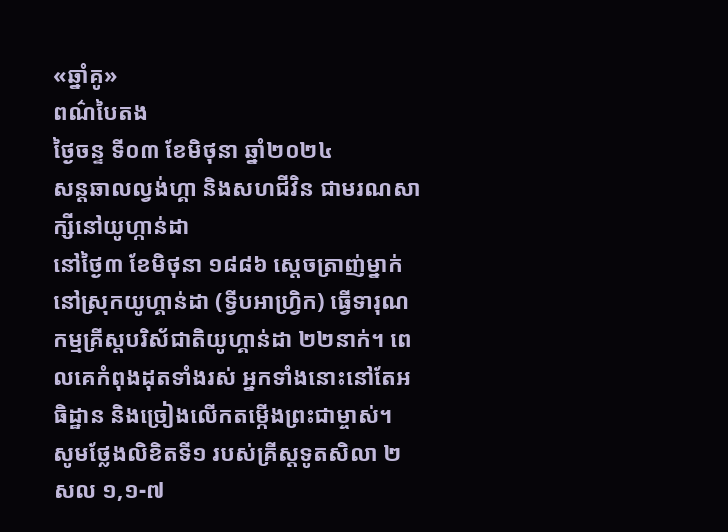«ឆ្នាំគូ»
ពណ៌បៃតង
ថ្ងៃចន្ទ ទី០៣ ខែមិថុនា ឆ្នាំ២០២៤
សន្ដឆាលល្វង់ហ្គា និងសហជីវិន ជាមរណសាក្សីនៅយូហ្កាន់ដា
នៅថ្ងៃ៣ ខែមិថុនា ១៨៨៦ ស្តេចត្រាញ់ម្នាក់នៅស្រុកយូហ្គាន់ដា (ទ្វីបអាហ្វ្រិក) ធ្វើទារុណកម្មគ្រីស្តបរិស័ជាតិយូហ្គាន់ដា ២២នាក់។ ពេលគេកំពុងដុតទាំងរស់ អ្នកទាំងនោះនៅតែអធិដ្ឋាន និងច្រៀងលើកតម្កើងព្រះជាម្ចាស់។
សូមថ្លែងលិខិតទី១ របស់គ្រីស្តទូតសិលា ២ សល ១,១-៧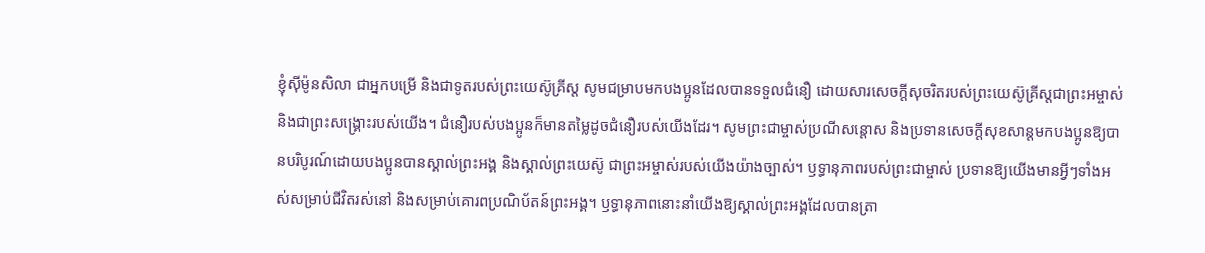ខ្ញុំស៊ីម៉ូនសិលា ជាអ្នកបម្រើ និងជាទូតរបស់ព្រះយេស៊ូគ្រីស្ត សូមជម្រាបមកបងប្អូនដែលបានទទួលជំនឿ ដោយសារសេចក្តីសុចរិតរបស់ព្រះយេស៊ូគ្រីស្តជាព្រះអម្ចាស់ និងជាព្រះសង្គ្រោះរបស់យើង។ ជំនឿរបស់បងប្អូនក៏មានតម្លៃដូចជំនឿរបស់យើងដែរ។ សូមព្រះជាម្ចាស់ប្រណីសន្តោស និងប្រទានសេចក្តីសុខសាន្តមកបងប្អូនឱ្យបានបរិបូរណ៍ដោយបងប្អូនបានស្គាល់ព្រះអង្គ និងស្គាល់ព្រះយេស៊ូ ជាព្រះអម្ចាស់របស់យើងយ៉ាងច្បាស់។ ឫទ្ធានុភាពរបស់ព្រះជាម្ចាស់ ប្រទានឱ្យយើងមានអ្វីៗទាំងអស់សម្រាប់ជីវិតរស់នៅ និងសម្រាប់គោរពប្រណិប័តន៍ព្រះអង្គ។ ឫទ្ធានុភាពនោះនាំយើងឱ្យស្គាល់ព្រះអង្គដែលបានត្រា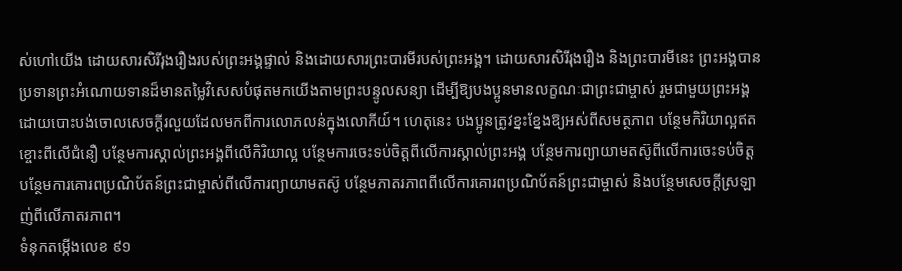ស់ហៅយើង ដោយសារសិរីរុងរឿងរបស់ព្រះអង្គផ្ទាល់ និងដោយសារព្រះបារមីរបស់ព្រះអង្គ។ ដោយសារសិរីរុងរឿង និងព្រះបារមីនេះ ព្រះអង្គបានប្រទានព្រះអំណោយទានដ៏មានតម្លៃវិសេសបំផុតមកយើងតាមព្រះបន្ទូលសន្យា ដើម្បីឱ្យបងប្អូនមានលក្ខណៈជាព្រះជាម្ចាស់ រួមជាមួយព្រះអង្គ ដោយបោះបង់ចោលសេចក្តីរលួយដែលមកពីការលោភលន់ក្នុងលោកីយ៍។ ហេតុនេះ បងប្អូនត្រូវខ្នះខ្នែងឱ្យអស់ពីសមត្ថភាព បន្ថែមកិរិយាល្អឥតខ្ចោះពីលើជំនឿ បន្ថែមការស្គាល់ព្រះអង្គពីលើកិរិយាល្អ បន្ថែមការចេះទប់ចិត្តពីលើការស្គាល់ព្រះអង្គ បន្ថែមការព្យាយាមតស៊ូពីលើការចេះទប់ចិត្ដ បន្ថែមការគោរពប្រណិប័តន៍ព្រះជាម្ចាស់ពីលើការព្យាយាមតស៊ូ បន្ថែមភាតរភាពពីលើការគោរពប្រណិប័តន៍ព្រះជាម្ចាស់ និងបន្ថែមសេចក្តីស្រឡាញ់ពីលើភាតរភាព។
ទំនុកតម្កើងលេខ ៩១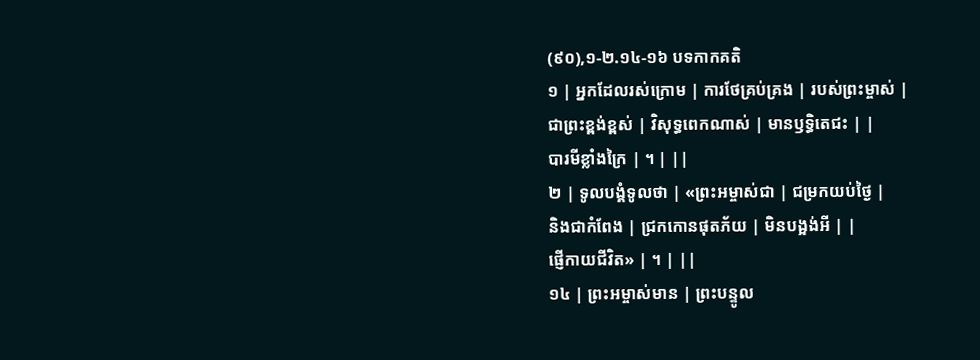(៩០),១-២.១៤-១៦ បទកាកគតិ
១ | អ្នកដែលរស់ក្រោម | ការថែគ្រប់គ្រង | របស់ព្រះម្ចាស់ |
ជាព្រះខ្ពង់ខ្ពស់ | វិសុទ្ធពេកណាស់ | មានឫទ្ធិតេជះ | |
បារមីខ្លាំងក្រៃ | ។ | ||
២ | ទូលបង្គំទូលថា | «ព្រះអម្ចាស់ជា | ជម្រកយប់ថ្ងៃ |
និងជាកំពែង | ជ្រកកោនផុតភ័យ | មិនបង្អង់អី | |
ផ្ញើកាយជីវិត» | ។ | ||
១៤ | ព្រះអម្ចាស់មាន | ព្រះបន្ទូល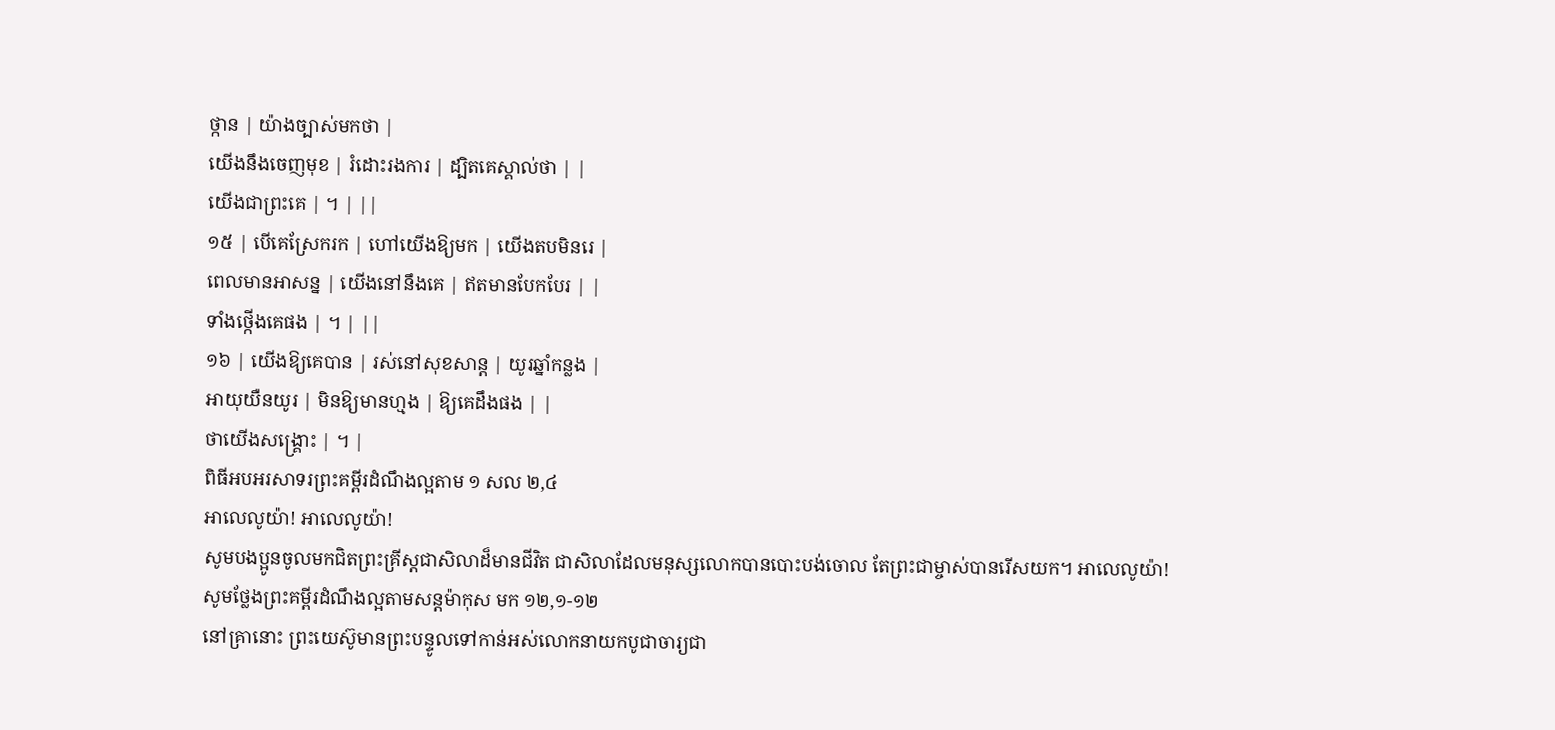ថ្កាន | យ៉ាងច្បាស់មកថា |
យើងនឹងចេញមុខ | រំដោះរងការ | ដ្បិតគេស្គាល់ថា | |
យើងជាព្រះគេ | ។ | ||
១៥ | បើគេស្រែករក | ហៅយើងឱ្យមក | យើងតបមិនរេ |
ពេលមានអាសន្ន | យើងនៅនឹងគេ | ឥតមានបែកបែរ | |
ទាំងថ្កើងគេផង | ។ | ||
១៦ | យើងឱ្យគេបាន | រស់នៅសុខសាន្ត | យូរឆ្នាំកន្លង |
អាយុយឺនយូរ | មិនឱ្យមានហ្មង | ឱ្យគេដឹងផង | |
ថាយើងសង្គ្រោះ | ។ |
ពិធីអបអរសាទរព្រះគម្ពីរដំណឹងល្អតាម ១ សល ២,៤
អាលេលូយ៉ា! អាលេលូយ៉ា!
សូមបងប្អូនចូលមកជិតព្រះគ្រីស្តជាសិលាដ៏មានជីវិត ជាសិលាដែលមនុស្សលោកបានបោះបង់ចោល តែព្រះជាម្ចាស់បានរើសយក។ អាលេលូយ៉ា!
សូមថ្លែងព្រះគម្ពីរដំណឹងល្អតាមសន្តម៉ាកុស មក ១២,១-១២
នៅគ្រានោះ ព្រះយេស៊ូមានព្រះបន្ទូលទៅកាន់អស់លោកនាយកបូជាចារ្យជា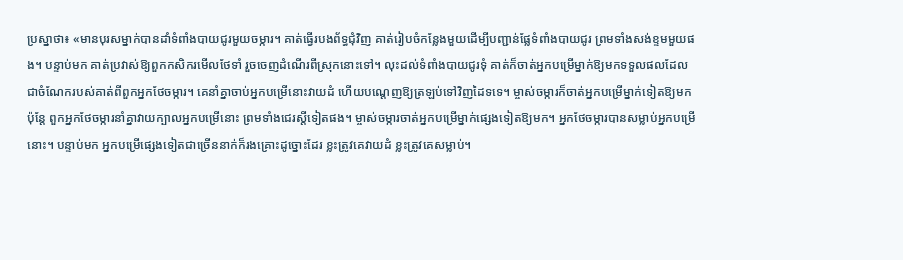ប្រស្នាថា៖ «មានបុរសម្នាក់បានដាំទំពាំងបាយជូរមួយចម្ការ។ គាត់ធ្វើរបងព័ទ្ធជុំវិញ គាត់រៀបចំកន្លែងមួយដើម្បីបញ្ជាន់ផ្លែទំពាំងបាយជូរ ព្រមទាំងសង់ខ្ទមមួយផង។ បន្ទាប់មក គាត់ប្រវាស់ឱ្យពួកកសិករមើលថែទាំ រួចចេញដំណើរពីស្រុកនោះទៅ។ លុះដល់ទំពាំងបាយជូរទុំ គាត់ក៏ចាត់អ្នកបម្រើម្នាក់ឱ្យមកទទួលផលដែលជាចំណែករបស់គាត់ពីពួកអ្នកថែចម្ការ។ គេនាំគ្នាចាប់អ្នកបម្រើនោះវាយដំ ហើយបណ្តេញឱ្យត្រឡប់ទៅវិញដៃទទេ។ ម្ចាស់ចម្ការក៏ចាត់អ្នកបម្រើម្នាក់ទៀតឱ្យមក ប៉ុន្តែ ពួកអ្នកថែចម្ការនាំគ្នាវាយក្បាលអ្នកបម្រើនោះ ព្រមទាំងជេរស្តីទៀតផង។ ម្ចាស់ចម្ការចាត់អ្នកបម្រើម្នាក់ផ្សេងទៀតឱ្យមក។ អ្នកថែចម្ការបានសម្លាប់អ្នកបម្រើនោះ។ បន្ទាប់មក អ្នកបម្រើផ្សេងទៀតជាច្រើននាក់ក៏រងគ្រោះដូច្នោះដែរ ខ្លះត្រូវគេវាយដំ ខ្លះត្រូវគេសម្លាប់។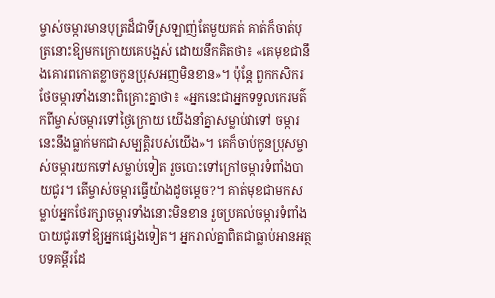ម្ចាស់ចម្ការមានបុត្រដ៏ជាទីស្រឡាញ់តែមួយគត់ គាត់ក៏ចាត់បុត្រនោះឱ្យមកក្រោយគេបង្អស់ ដោយនឹកគិតថា៖ «គេមុខជានឹងគោរពកោតខ្លាចកូនប្រុសអញមិនខាន»។ ប៉ុន្តែ ពួកកសិករថែចម្ការទាំងនោះពិគ្រោះគ្នាថា៖ «អ្នកនេះជាអ្នកទទួលកេរមត៌កពីម្ចាស់ចម្ការទៅថ្ងៃក្រោយ យើងនាំគ្នាសម្លាប់វាទៅ ចម្ការនេះនឹងធ្លាក់មកជាសម្បត្តិរបស់យើង»។ គេក៏ចាប់កូនប្រុសម្ចាស់ចម្ការយកទៅសម្លាប់ទៀត រួចបោះទៅក្រៅចម្ការទំពាំងបាយជូរ។ តើម្ចាស់ចម្ការធ្វើយ៉ាងដូចម្តេច?។ គាត់មុខជាមកសម្លាប់អ្នកថែរក្សាចម្ការទាំងនោះមិនខាន រួចប្រគល់ចម្ការទំពាំងបាយជូរទៅឱ្យអ្នកផ្សេងទៀត។ អ្នករាល់គ្នាពិតជាធ្លាប់អានអត្ថបទគម្ពីរដែ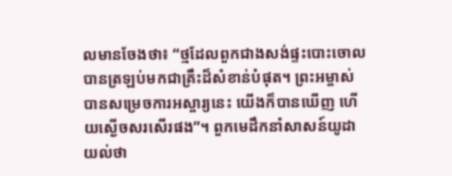លមានចែងថា៖ “ថ្មដែលពួកជាងសង់ផ្ទះបោះចោល បានត្រឡប់មកជាគ្រឹះដ៏សំខាន់បំផុត។ ព្រះអម្ចាស់បានសម្រេចការអស្ចារ្យនេះ យើងក៏បានឃើញ ហើយស្ងើចសរសើរផង”។ ពួកមេដឹកនាំសាសន៍យូដាយល់ថា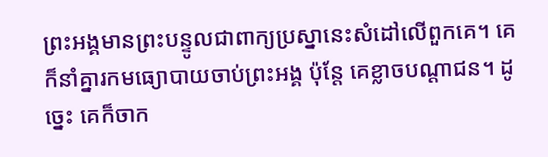ព្រះអង្គមានព្រះបន្ទូលជាពាក្យប្រស្នានេះសំដៅលើពួកគេ។ គេក៏នាំគ្នារកមធ្យោបាយចាប់ព្រះអង្គ ប៉ុន្តែ គេខ្លាចបណ្តាជន។ ដូច្នេះ គេក៏ចាក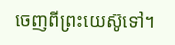ចេញពីព្រះយេស៊ូទៅ។